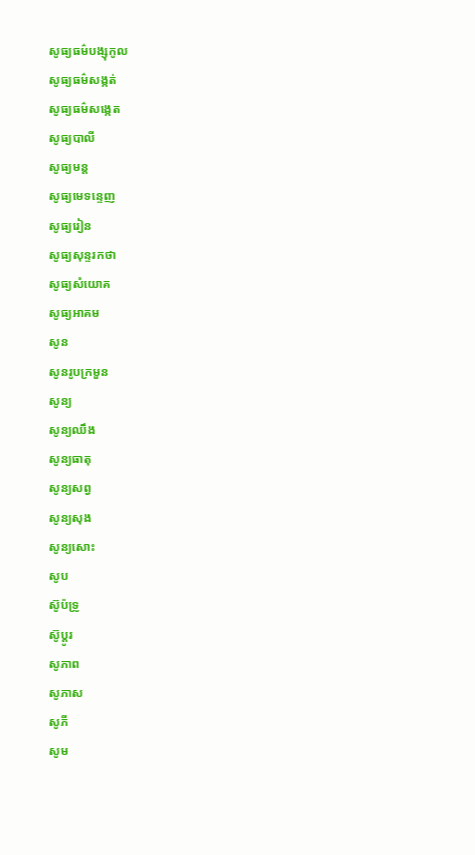សូធ្យធម៌បង្សុកូល
សូធ្យធម៌សង្កត់
សូធ្យធម៌សង្កេត
សូធ្យបាលី
សូធ្យមន្ត
សូធ្យមេទន្ទេញ
សូធ្យរៀន
សូធ្យសុន្ទរកថា
សូធ្យសំយោគ
សូធ្យអាគម
សូន
សូនរូបក្រមួន
សូន្យ
សូន្យឈឹង
សូន្យធាតុ
សូន្យសព្វ
សូន្យសុង
សូន្យសោះ
សូប
ស៊ូប៉ទ្រូ
ស៊ូប្ដូរ
សូភាព
សូភាស
សូភី
សូម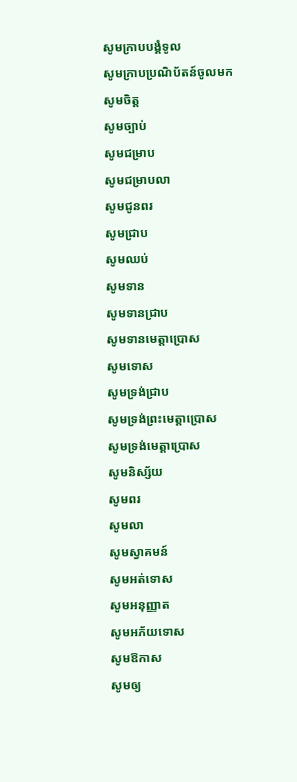សូមក្រាបបង្គំទូល
សូមក្រាបប្រណិប័តន៍ចូលមក
សូមចិត្ត
សូមច្បាប់
សូមជម្រាប
សូមជម្រាបលា
សូមជូនពរ
សូមជ្រាប
សូមឈប់
សូមទាន
សូមទានជ្រាប
សូមទានមេត្តាប្រោស
សូមទោស
សូមទ្រង់ជ្រាប
សូមទ្រង់ព្រះមេត្តាប្រោស
សូមទ្រង់មេត្តាប្រោស
សូមនិស្ស័យ
សូមពរ
សូមលា
សូមស្វាគមន៍
សូមអត់ទោស
សូមអនុញ្ញាត
សូមអភ័យទោស
សូមឱកាស
សូមឲ្យ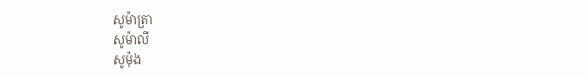សូម៉ាត្រា
សូម៉ាលី
សូម៉ុង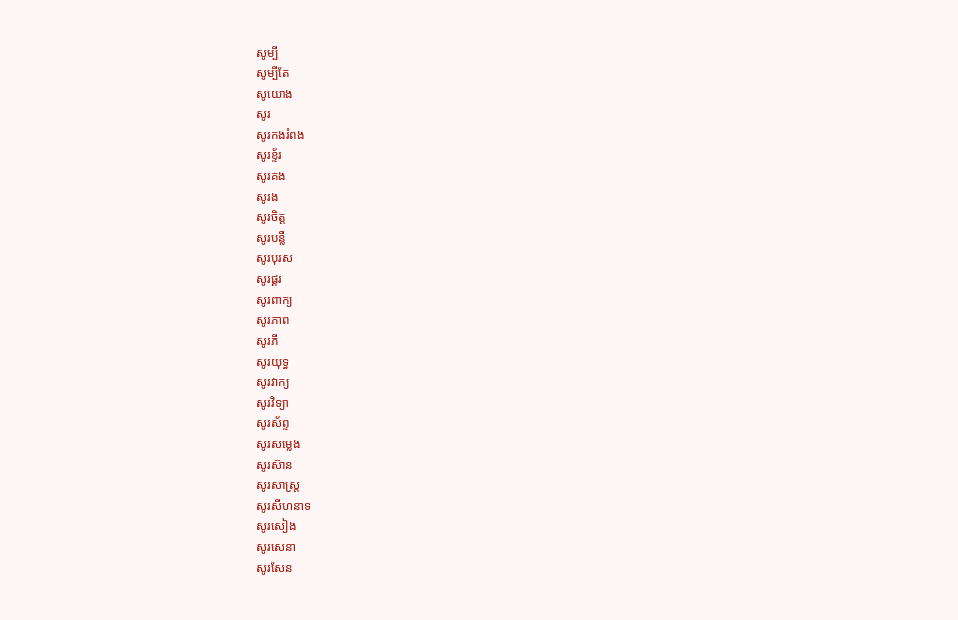សូម្បី
សូម្បីតែ
សូយោង
សូរ
សូរកងរំពង
សូរខ្ទ័រ
សូរគង
សូរង
សូរចិត្ត
សូរបន្លឺ
សូរបុរស
សូរផ្គរ
សូរពាក្យ
សូរភាព
សូរភី
សូរយុទ្ធ
សូរវាក្យ
សូរវិទ្យា
សូរស័ព្ទ
សូរសម្លេង
សូរស៊ាន
សូរសាស្ត្រ
សូរសីហនាទ
សូរសៀង
សូរសេនា
សូរសែន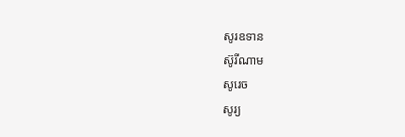សូរឧទាន
ស៊ូរីណាម
សូរេច
សូរ្យ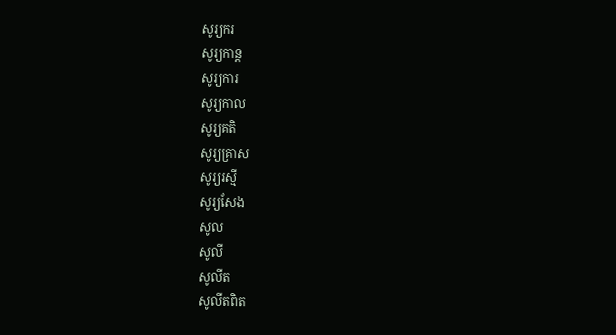សូរ្យករ
សូរ្យកាន្ត
សូរ្យការ
សូរ្យកាល
សូរ្យគតិ
សូរ្យគ្រាស
សូរ្យរស្មី
សូរ្យសែង
សូល
សូលី
សូលីត
សូលីតពិត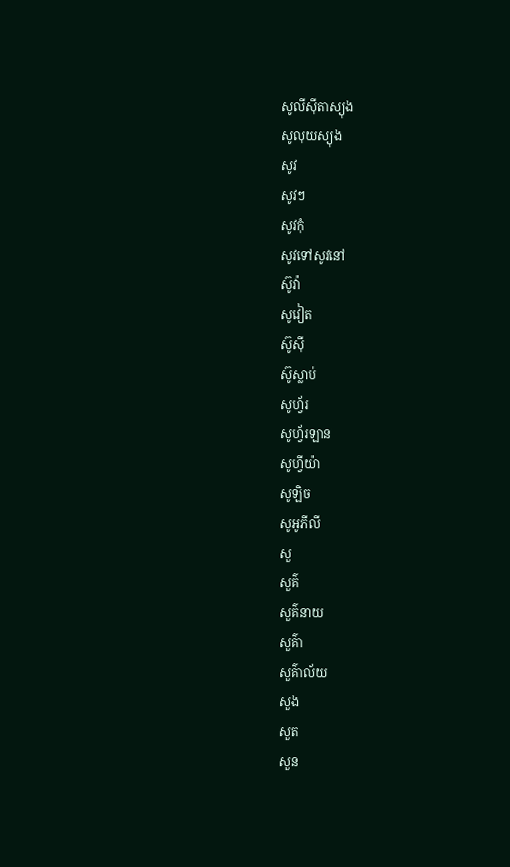សូលីស៊ីតាស្យុង
សូលុយស្យុង
សូវ
សូវៗ
សូវកុំ
សូវទៅសូវនៅ
ស៊ូវ៉ា
សូវៀត
ស៊ូស៊ី
ស៊ូស្លាប់
សូហ្វ័រ
សូហ្វ័រឡាន
សូហ្វីយ៉ា
សូឡិច
សូអូភីលី
សួ
សួគ៌
សួគ៌នាយ
សួគ៌ា
សួគ៌ាល័យ
សួង
សួត
សួន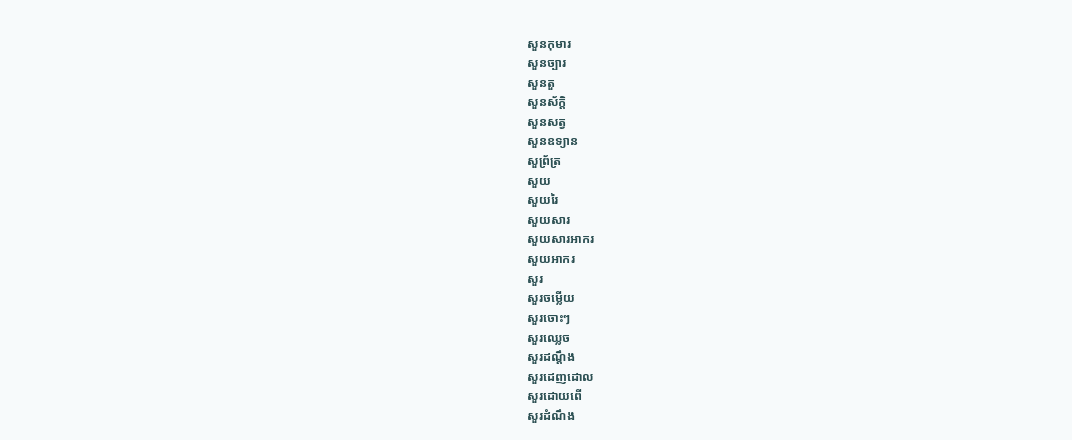សួនកុមារ
សួនច្បារ
សួនតួ
សួនស័ក្ដិ
សួនសត្វ
សួនឧទ្យាន
សួព្រ័ត្រ
សួយ
សួយរៃ
សួយសារ
សួយសារអាករ
សួយអាករ
សួរ
សួរចម្លើយ
សួរចោះៗ
សួរឈ្លេច
សួរដណ្ដឹង
សួរដេញដោល
សួរដោយពើ
សួរដំណឹង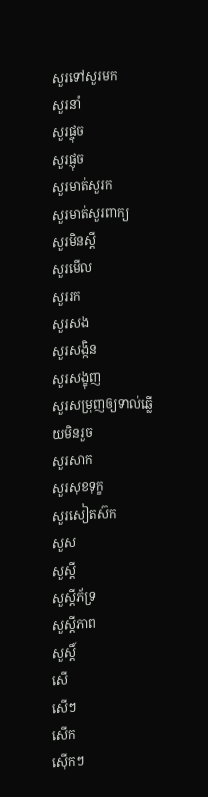សួរទៅសួរមក
សួរនាំ
សួរផ្ចុច
សួរផ្ញុច
សួរមាត់សួរក
សួរមាត់សួរពាក្យ
សួរមិនស្ដី
សួរមើល
សួររក
សួរសង
សួរសង្កិន
សួរសង្ខុញ
សួរសម្រុញឲ្យទាល់ឆ្លើយមិនរួច
សួរសាក
សួរសុខទុក្ខ
សួរសៀតស៊ក
សួស
សួស្ដី
សួស្ដីភ័ទ្រ
សួស្ដីភាព
សួស្តិ៍
សើ
សើៗ
សើក
ស៊ើកៗ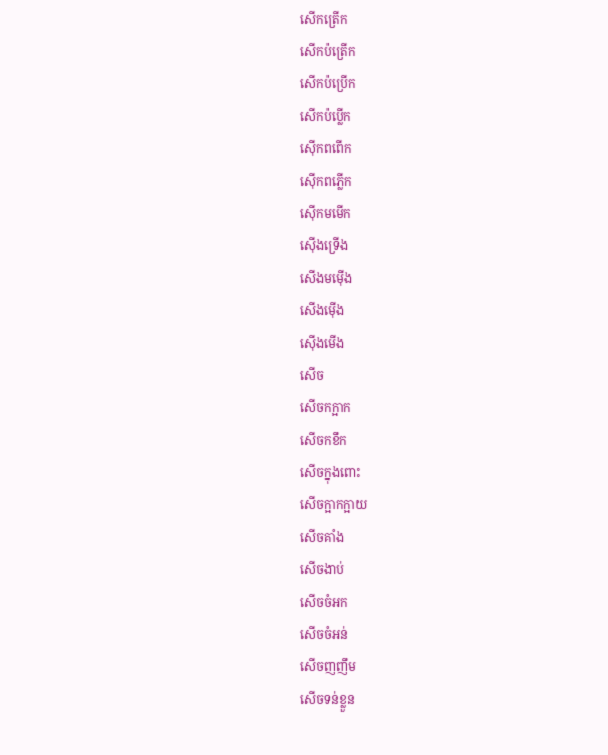សើកត្រើក
សើកប៉ត្រើក
សើកប៉ប្រើក
សើកប៉ប្លើក
ស៊ើកពពើក
ស៊ើកពភ្លើក
ស៊ើកមមើក
ស៊ើងទ្រើង
សើងមម៉ើង
សើងម៉ើង
ស៊ើងមើង
សើច
សើចកក្អាក
សើចកខឹក
សើចក្នុងពោះ
សើចក្អាកក្អាយ
សើចគាំង
សើចងាប់
សើចចំអក
សើចចំអន់
សើចញញឹម
សើចទន់ខ្លួន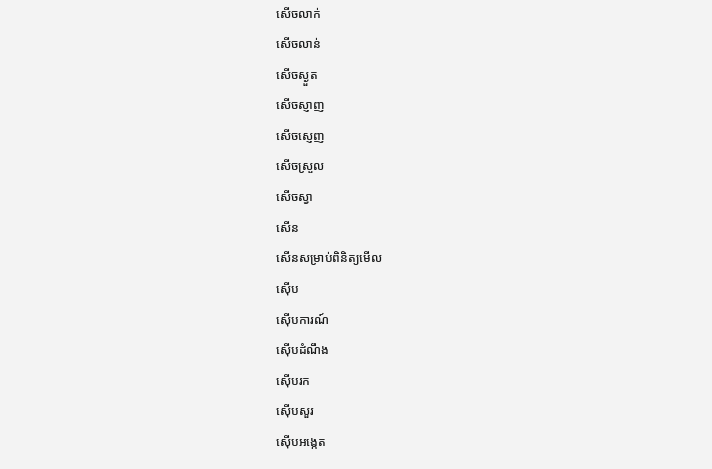សើចលាក់
សើចលាន់
សើចស្ងួត
សើចស្ញាញ
សើចស្ញេញ
សើចស្រួល
សើចស្វា
សើន
សើនសម្រាប់ពិនិត្យមើល
ស៊ើប
ស៊ើបការណ៍
ស៊ើបដំណឹង
ស៊ើបរក
ស៊ើបសួរ
ស៊ើបអង្កេត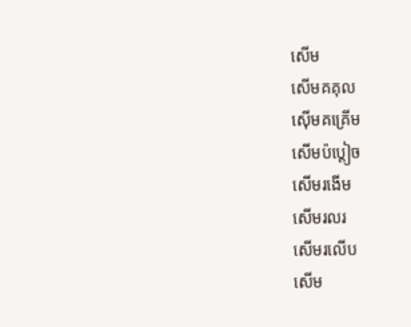សើម
សើមគគុល
ស៊ើមគគ្រើម
សើមប៉ប្ដៀច
សើមរងើម
សើមរលរ
សើមរលើប
សើម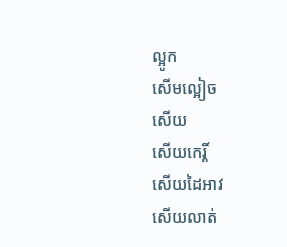ល្អូក
សើមល្អៀច
សើយ
សើយកេរ្តិ៍
សើយដៃអាវ
សើយលាត់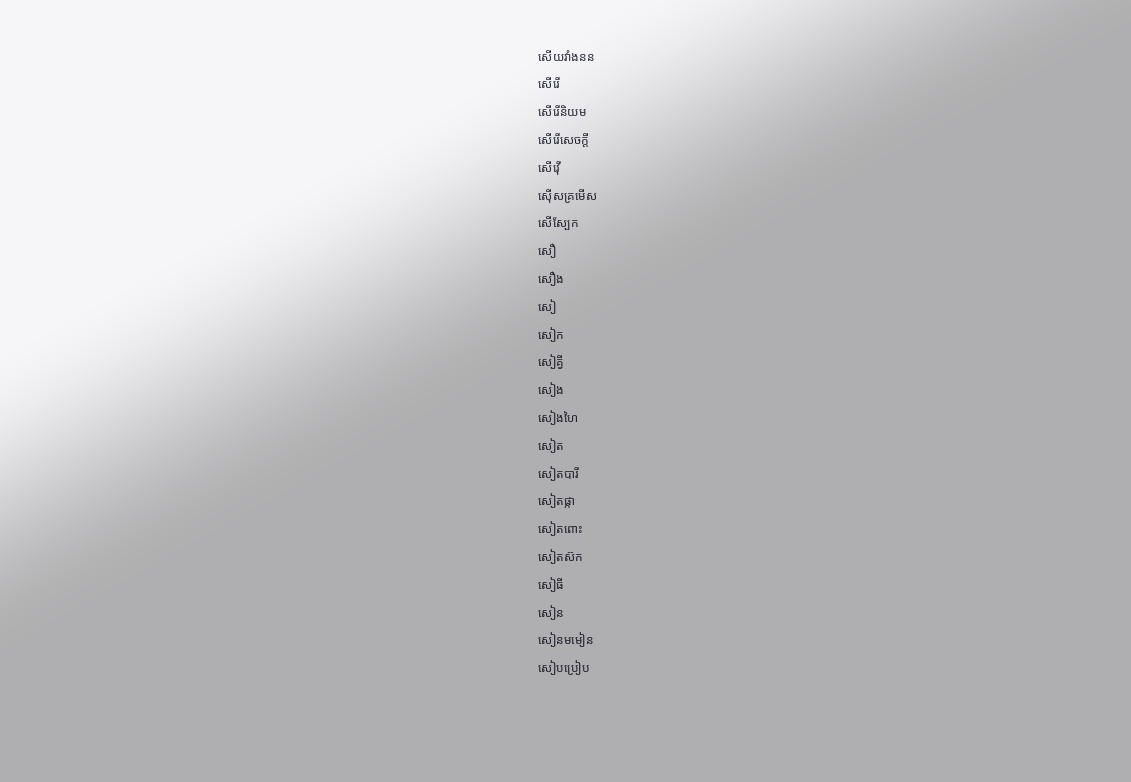សើយវាំងនន
សើរើ
សើរើនិយម
សើរើសេចក្ដី
សើវ៉ើ
ស៊ើសគ្រមើស
សើស្បែក
សឿ
សឿង
សៀ
សៀក
សៀគ្វី
សៀង
សៀងហៃ
សៀត
សៀតបារី
សៀតផ្កា
សៀតពោះ
សៀតស៊ក
សៀធី
សៀន
សៀនមមៀន
សៀបប្រៀប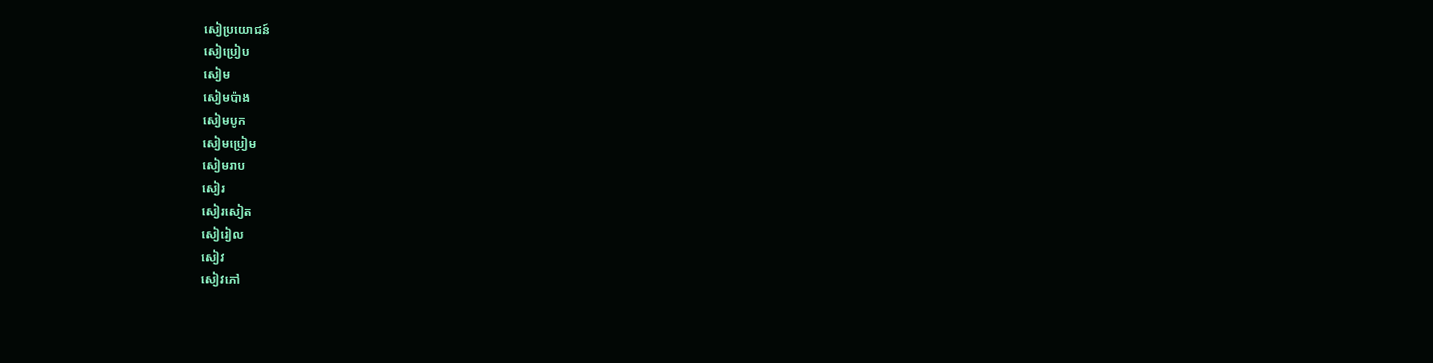សៀប្រយោជន៍
សៀប្រៀប
សៀម
សៀមប៉ាង
សៀមបូក
សៀមប្រៀម
សៀមរាប
សៀរ
សៀរសៀត
សៀរៀល
សៀវ
សៀវភៅ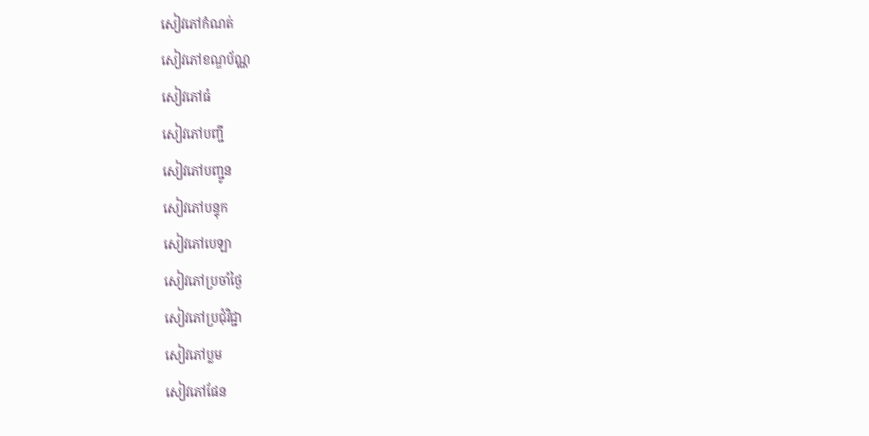សៀវភៅកំណត់
សៀវភៅខណ្ឌប័ណ្ណ
សៀវភៅធំ
សៀវភៅបញ្ជី
សៀវភៅបញ្ជូន
សៀវភៅបន្ទុក
សៀវភៅបេឡា
សៀវភៅប្រចាំថ្ងៃ
សៀវភៅប្រជុំវិជ្ជា
សៀវភៅប្លម
សៀវភៅផែន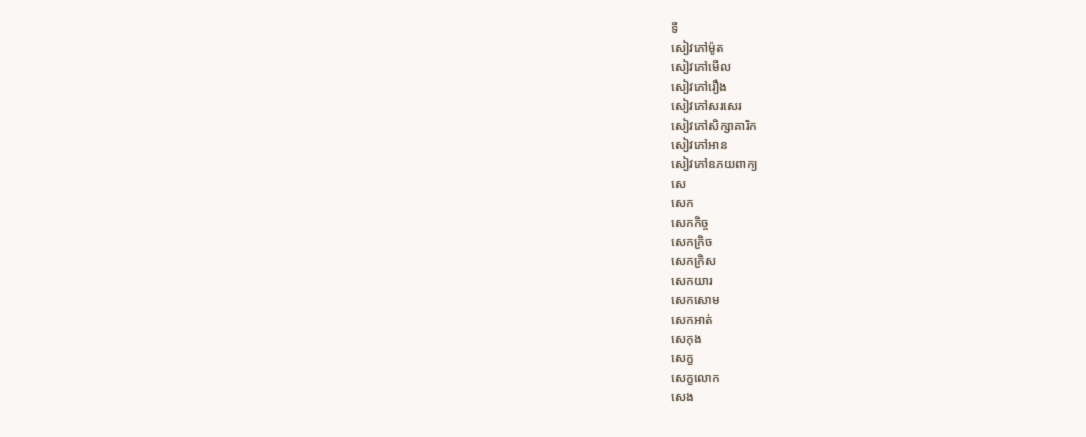ទី
សៀវភៅម៉ូត
សៀវភៅមើល
សៀវភៅរឿង
សៀវភៅសរសេរ
សៀវភៅសិក្សាគារិក
សៀវភៅអាន
សៀវភៅឧភយពាក្យ
សេ
សេក
សេកកិច្ច
សេកក្រិច
សេកក្រិស
សេកយារ
សេកសោម
សេកអាត់
សេកុង
សេក្ខ
សេក្ខលោក
សេង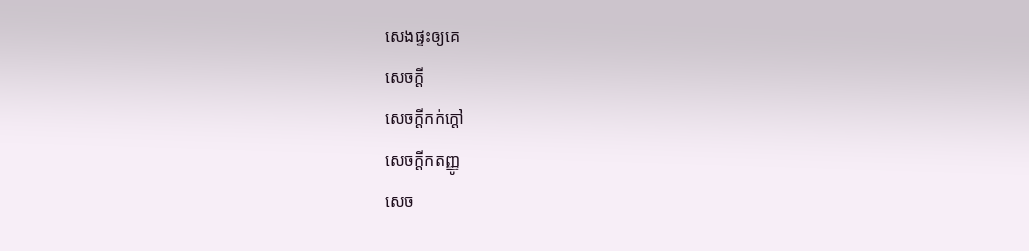សេងផ្ទះឲ្យគេ
សេចក្ដី
សេចក្ដីកក់ក្ដៅ
សេចក្ដីកតញ្ញូ
សេច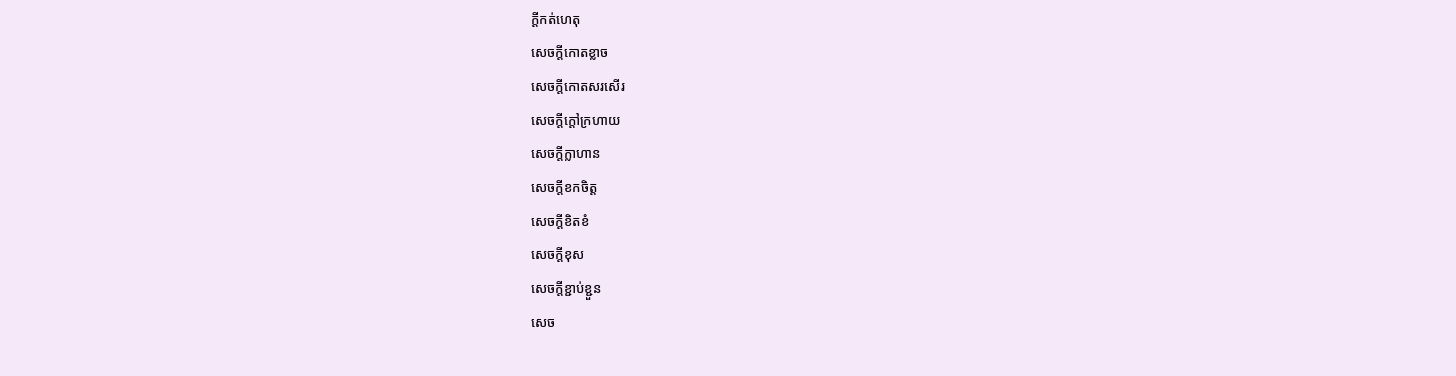ក្ដីកត់ហេតុ
សេចក្ដីកោតខ្លាច
សេចក្ដីកោតសរសើរ
សេចក្ដីក្ដៅក្រហាយ
សេចក្ដីក្លាហាន
សេចក្ដីខកចិត្ត
សេចក្ដីខិតខំ
សេចក្ដីខុស
សេចក្ដីខ្ជាប់ខ្ជួន
សេច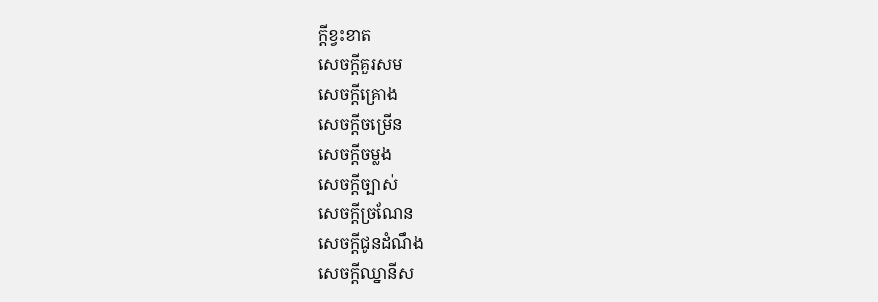ក្ដីខ្វះខាត
សេចក្ដីគួរសម
សេចក្ដីគ្រោង
សេចក្ដីចម្រើន
សេចក្ដីចម្លង
សេចក្ដីច្បាស់
សេចក្ដីច្រណែន
សេចក្ដីជូនដំណឹង
សេចក្ដីឈ្នានីស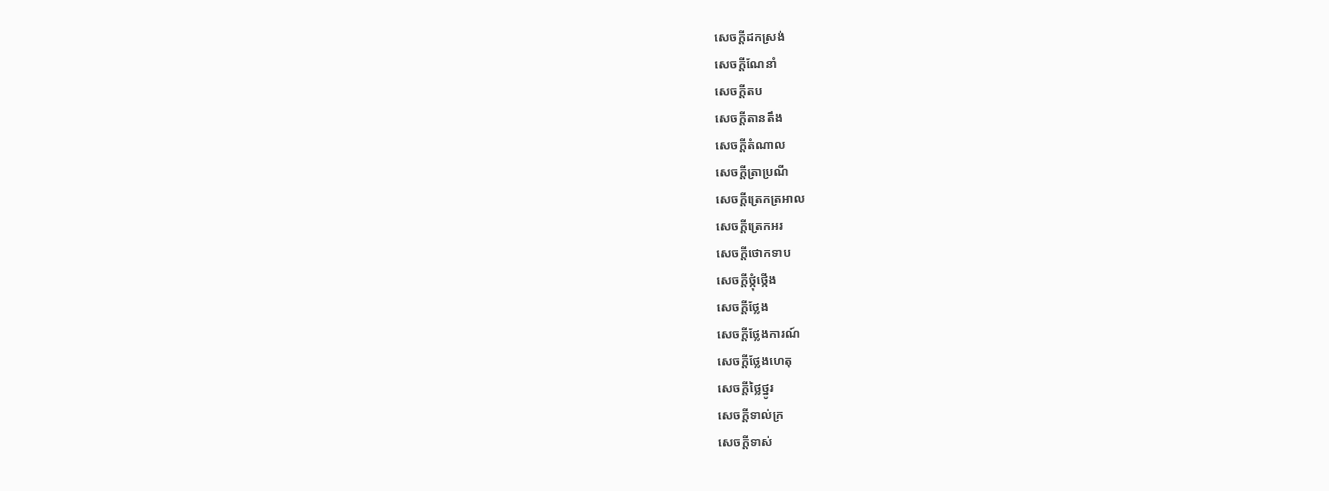សេចក្ដីដកស្រង់
សេចក្ដីណែនាំ
សេចក្ដីតប
សេចក្ដីតានតឹង
សេចក្ដីតំណាល
សេចក្ដីត្រាប្រណី
សេចក្ដីត្រេកត្រអាល
សេចក្ដីត្រេកអរ
សេចក្ដីថោកទាប
សេចក្ដីថ្កុំថ្កើង
សេចក្ដីថ្លែង
សេចក្ដីថ្លែងការណ៍
សេចក្ដីថ្លែងហេតុ
សេចក្ដីថ្លៃថ្នូរ
សេចក្ដីទាល់ក្រ
សេចក្ដីទាស់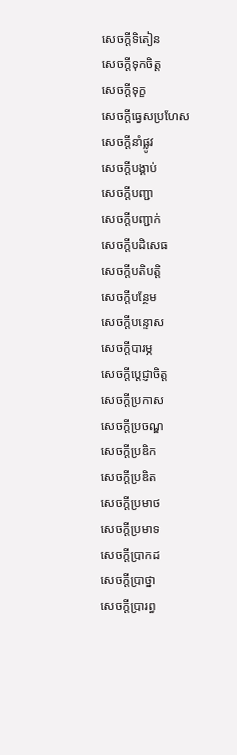សេចក្ដីទិតៀន
សេចក្ដីទុកចិត្ត
សេចក្ដីទុក្ខ
សេចក្ដីធ្វេសប្រហែស
សេចក្ដីនាំផ្លូវ
សេចក្ដីបង្គាប់
សេចក្ដីបញ្ជា
សេចក្ដីបញ្ជាក់
សេចក្ដីបដិសេធ
សេចក្ដីបតិបត្តិ
សេចក្ដីបន្ថែម
សេចក្ដីបន្ទោស
សេចក្ដីបារម្ភ
សេចក្ដីប្ដេជ្ញាចិត្ត
សេចក្ដីប្រកាស
សេចក្ដីប្រចណ្ឌ
សេចក្ដីប្រឌិក
សេចក្ដីប្រឌិត
សេចក្ដីប្រមាថ
សេចក្ដីប្រមាទ
សេចក្ដីប្រាកដ
សេចក្ដីប្រាថ្នា
សេចក្ដីប្រារព្ធ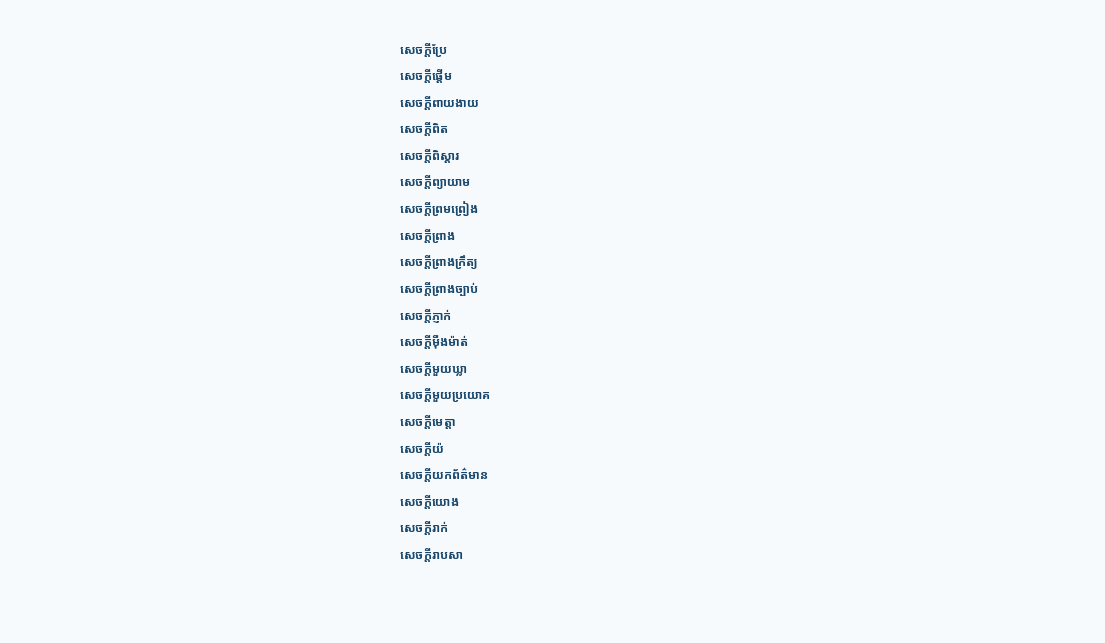សេចក្ដីប្រែ
សេចក្ដីផ្ដើម
សេចក្ដីពាយងាយ
សេចក្ដីពិត
សេចក្ដីពិស្ដារ
សេចក្ដីព្យាយាម
សេចក្ដីព្រមព្រៀង
សេចក្ដីព្រាង
សេចក្ដីព្រាងក្រឹត្យ
សេចក្ដីព្រាងច្បាប់
សេចក្ដីភ្ញាក់
សេចក្ដីម៉ឺងម៉ាត់
សេចក្ដីមួយឃ្លា
សេចក្ដីមួយប្រយោគ
សេចក្ដីមេត្តា
សេចក្ដីយ៉
សេចក្ដីយកព័ត៌មាន
សេចក្ដីយោង
សេចក្ដីរាក់
សេចក្ដីរាបសា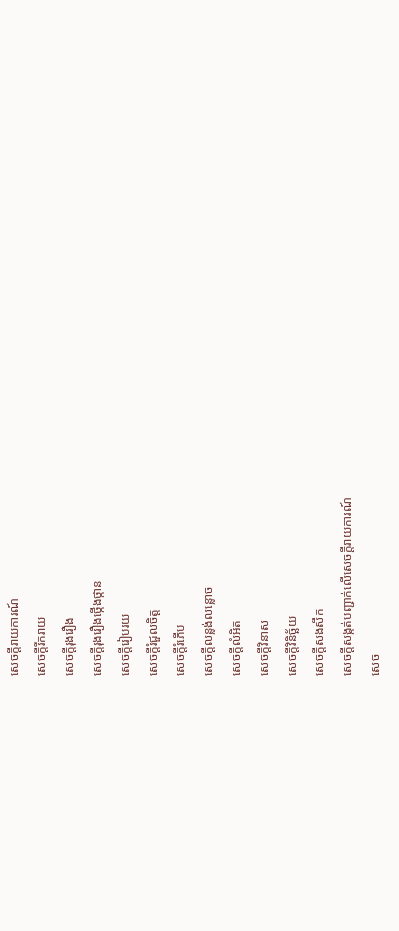សេចក្ដីរាយការណ៍
សេចក្ដីរីករាយ
សេចក្ដីរុងរឿង
សេចក្ដីរុងរឿងថ្កើងថ្កាន
សេចក្ដីរៀបរយ
សេចក្ដីរំជួលចិត្ត
សេចក្ដីរំភើប
សេចក្ដីលន្លង់លន្លោច
សេចក្ដីលំអិត
សេចក្ដីវិនាស
សេចក្ដីវិនិច្ឆ័យ
សេចក្ដីសងសឹក
សេចក្ដីសង្កត់បញ្ជាក់លើសេចក្ដីរាយការណ៍
សេច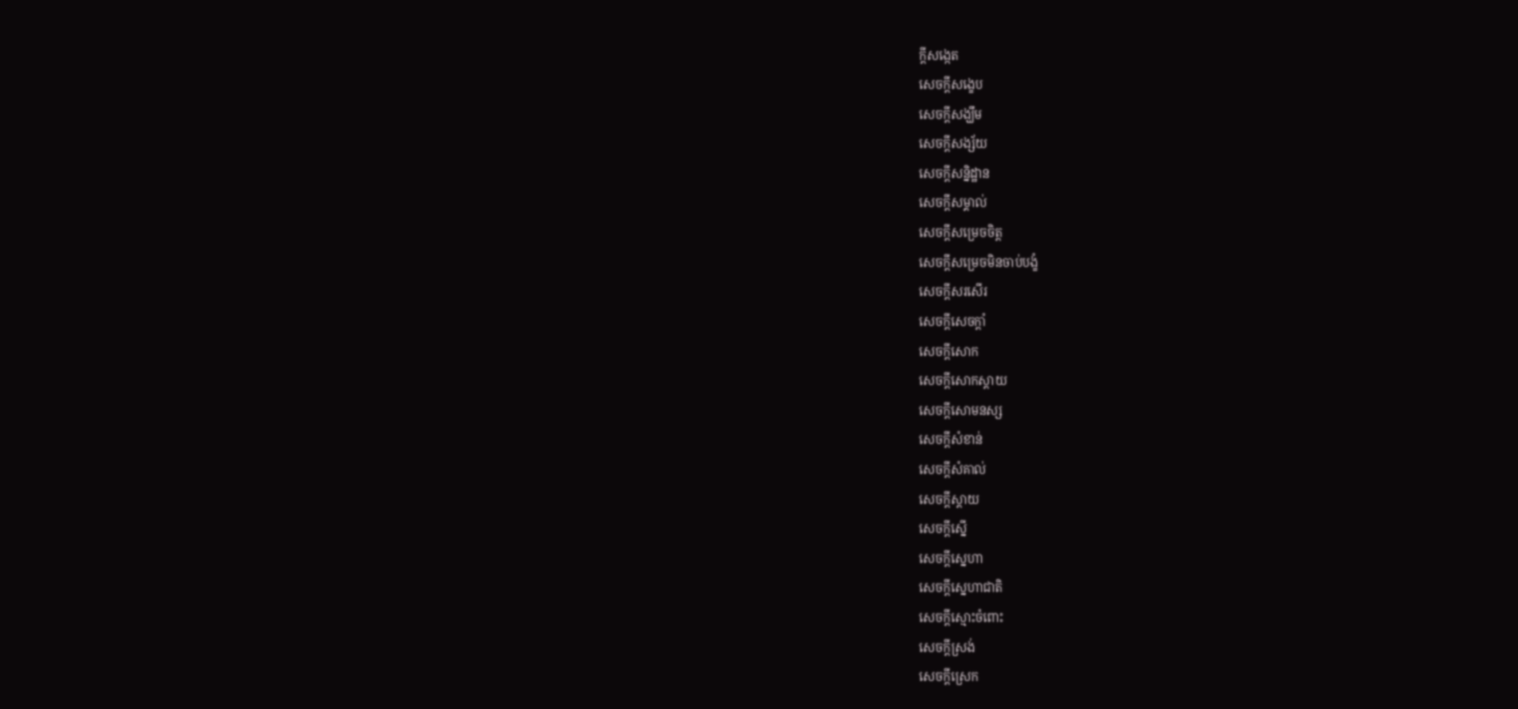ក្ដីសង្កេត
សេចក្ដីសង្ខេប
សេចក្ដីសង្ឃឹម
សេចក្ដីសង្ស័យ
សេចក្ដីសន្និដ្ឋាន
សេចក្ដីសម្គាល់
សេចក្ដីសម្រេចចិត្ត
សេចក្ដីសម្រេចមិនចាប់បង្ខំ
សេចក្ដីសរសើរ
សេចក្ដីសេចក្ដាំ
សេចក្ដីសោក
សេចក្ដីសោកស្ដាយ
សេចក្ដីសោមនស្ស
សេចក្ដីសំខាន់
សេចក្ដីសំគាល់
សេចក្ដីស្ដាយ
សេចក្ដីស្នើ
សេចក្ដីស្នេហា
សេចក្ដីស្នេហាជាតិ
សេចក្ដីស្មោះចំពោះ
សេចក្ដីស្រង់
សេចក្ដីស្រេក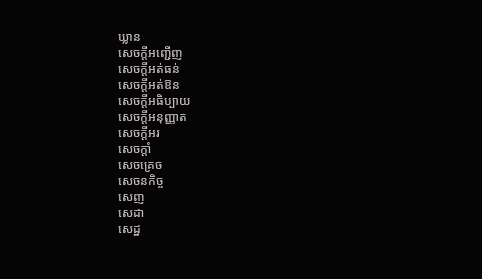ឃ្លាន
សេចក្ដីអញ្ជើញ
សេចក្ដីអត់ធន់
សេចក្ដីអត់ឱន
សេចក្ដីអធិប្បាយ
សេចក្ដីអនុញ្ញាត
សេចក្ដីអរ
សេចក្ដាំ
សេចគ្រេច
សេចនកិច្ច
សេញ
សេដា
សេដ្ឋ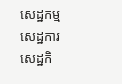សេដ្ឋកម្ម
សេដ្ឋការ
សេដ្ឋកិ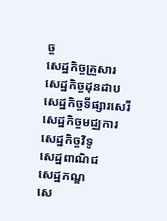ច្ច
សេដ្ឋកិច្ចគ្រួសារ
សេដ្ឋកិច្ចដុនដាប
សេដ្ឋកិច្ចទីផ្សារសេរី
សេដ្ឋកិច្ចមជ្ឈការ
សេដ្ឋកិច្ចវិទូ
សេដ្ឋពាណិជ
សេដ្ឋភណ្ឌ
សេ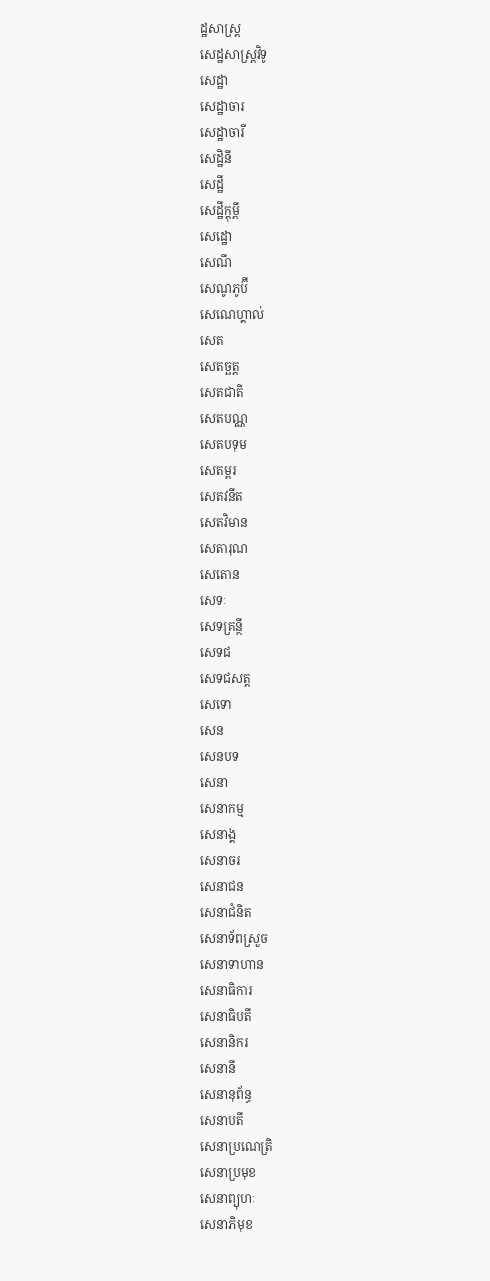ដ្ឋសាស្ត្រ
សេដ្ឋសាស្ត្រវិទូ
សេដ្ឋា
សេដ្ឋាចារ
សេដ្ឋាចារី
សេដ្ឋិនី
សេដ្ឋី
សេដ្ឋីក្តុម្ពី
សេដ្ឋោ
សេណី
សេណូភូប៊ី
សេណេហ្គាល់
សេត
សេតច្ឆត្ត
សេតជាតិ
សេតបណ្ណ
សេតបទុម
សេតម្ពរ
សេតវនីត
សេតវិមាន
សេតារុណ
សេតោន
សេទៈ
សេទគ្រន្ថី
សេទជ
សេទជសត្ត
សេទោ
សេន
សេនបទ
សេនា
សេនាកម្ម
សេនាង្គ
សេនាចរ
សេនាជន
សេនាជំនិត
សេនាទ័ពស្រួច
សេនាទាហាន
សេនាធិការ
សេនាធិបតី
សេនានិករ
សេនានី
សេនានុព័ន្ធ
សេនាបតី
សេនាប្រណេត្រិ
សេនាប្រមុខ
សេនាព្យុហៈ
សេនាភិមុខ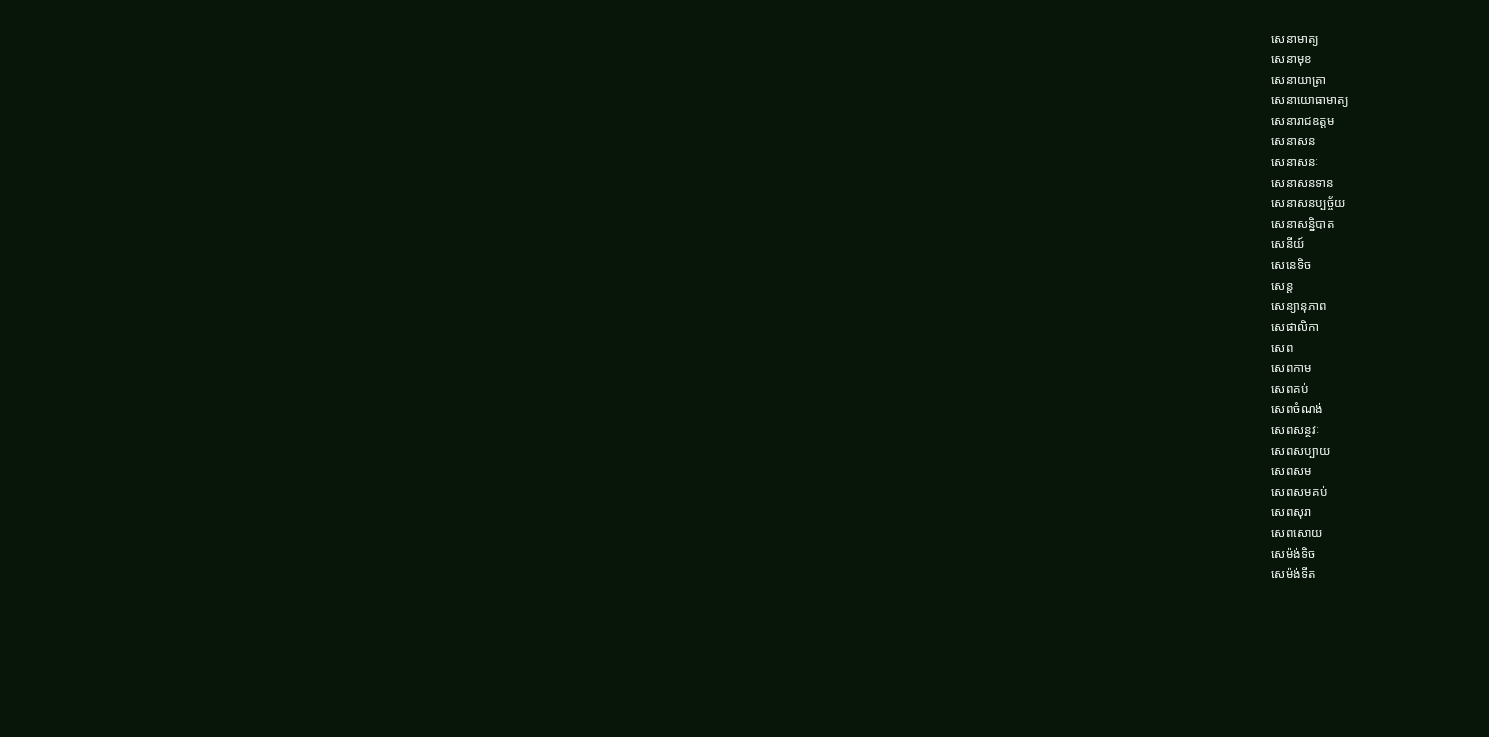សេនាមាត្យ
សេនាមុខ
សេនាយាត្រា
សេនាយោធាមាត្យ
សេនារាជឧត្តម
សេនាសន
សេនាសនៈ
សេនាសនទាន
សេនាសនប្បច្ច័យ
សេនាសន្និបាត
សេនីយ៍
សេនេទិច
សេន្ត
សេន្យានុភាព
សេផាលិកា
សេព
សេពកាម
សេពគប់
សេពចំណង់
សេពសន្ថវៈ
សេពសប្បាយ
សេពសម
សេពសមគប់
សេពសុរា
សេពសោយ
សេម៉ង់ទិច
សេម៉ង់ទីត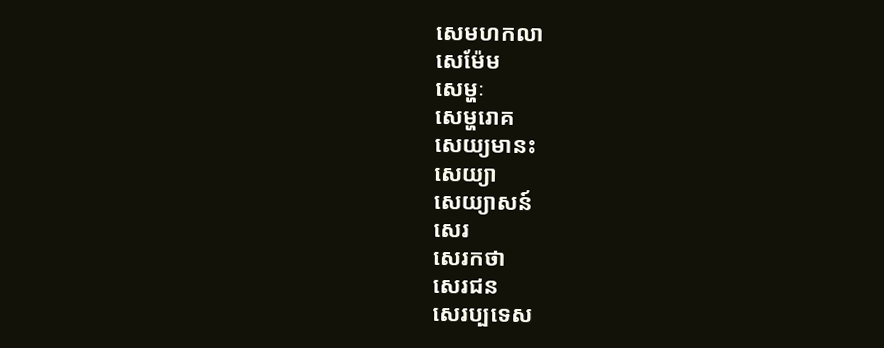សេមហកលា
សេម៉ែម
សេម្ហៈ
សេម្ហរោគ
សេយ្យមានះ
សេយ្យា
សេយ្យាសន៍
សេរ
សេរកថា
សេរជន
សេរប្បទេស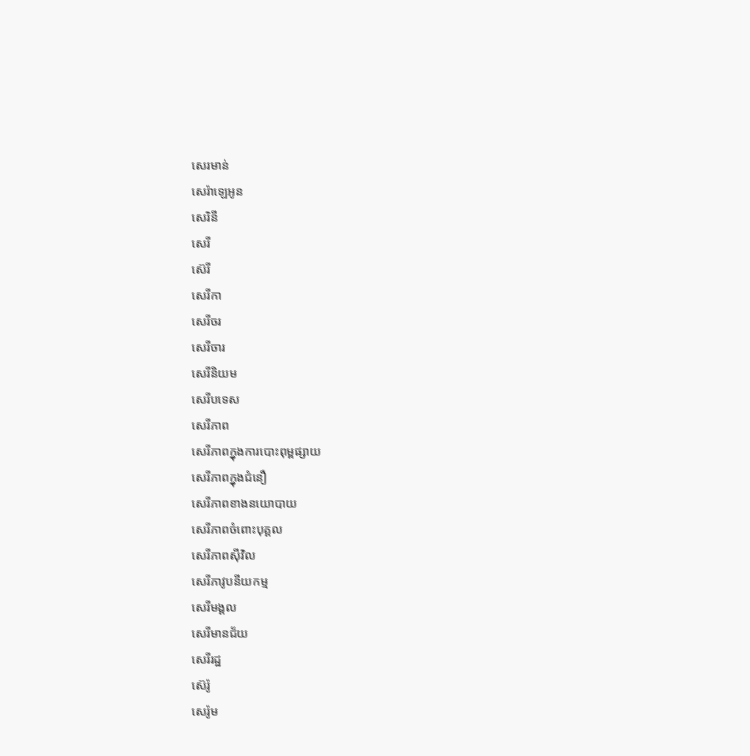សេរមាន់
សេរ៉ាឡេអូន
សេរិនី
សេរី
ស៊េរី
សេរីកា
សេរីចរ
សេរីចារ
សេរីនិយម
សេរីបទេស
សេរីភាព
សេរីភាពក្នុងការបោះពុម្ពផ្សាយ
សេរីភាពក្នុងជំនឿ
សេរីភាពខាងនយោបាយ
សេរីភាពចំពោះបុគ្គល
សេរីភាពស៊ីវិល
សេរីភាវូបនីយកម្ម
សេរីមង្គល
សេរីមានជ័យ
សេរីរដ្ឋ
ស៊េរ៉ូ
សេរ៉ូម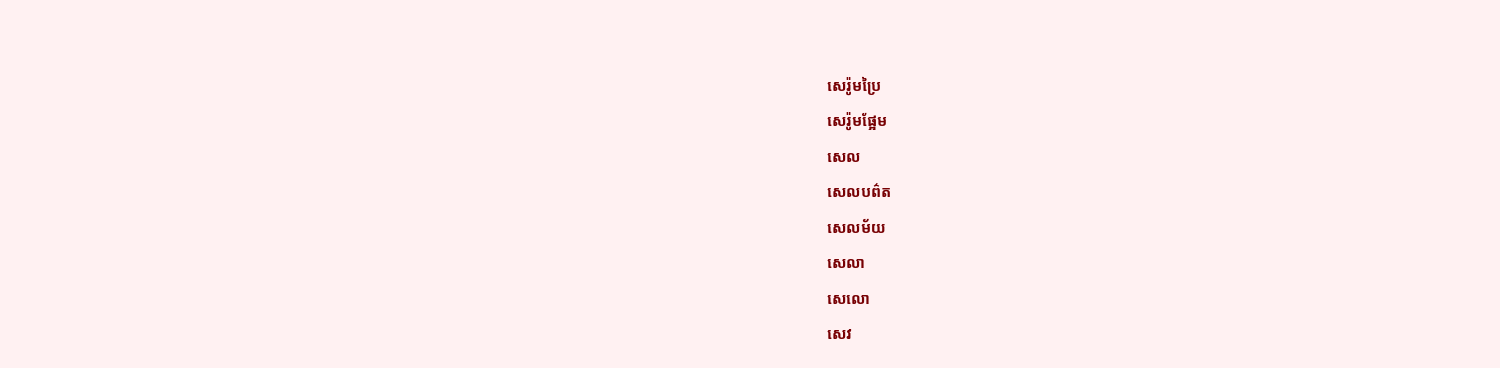សេរ៉ូមប្រៃ
សេរ៉ូមផ្អែម
សេល
សេលបព៌ត
សេលម័យ
សេលា
សេលោ
សេវ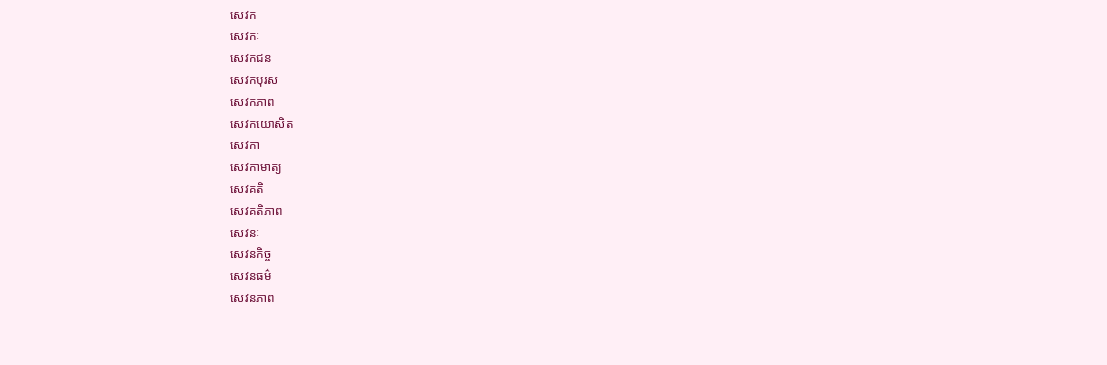សេវក
សេវកៈ
សេវកជន
សេវកបុរស
សេវកភាព
សេវកយោសិត
សេវកា
សេវកាមាត្យ
សេវគតិ
សេវគតិភាព
សេវនៈ
សេវនកិច្ច
សេវនធម៌
សេវនភាព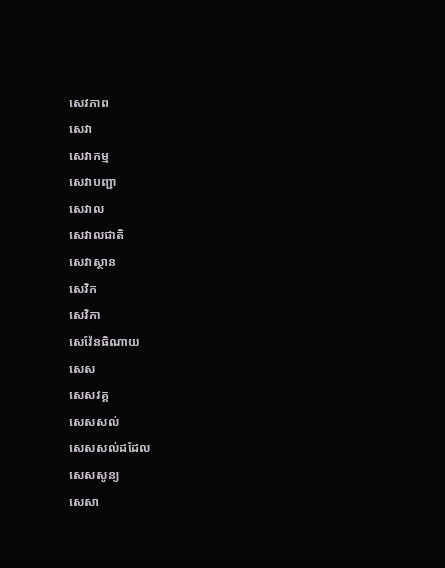សេវភាព
សេវា
សេវាកម្ម
សេវាបញ្ជា
សេវាល
សេវាលជាតិ
សេវាស្ថាន
សេវិក
សេវិកា
សេវ៉ែនធិណាយ
សេស
សេសវគ្គ
សេសសល់
សេសសល់ដដែល
សេសសូន្យ
សេសា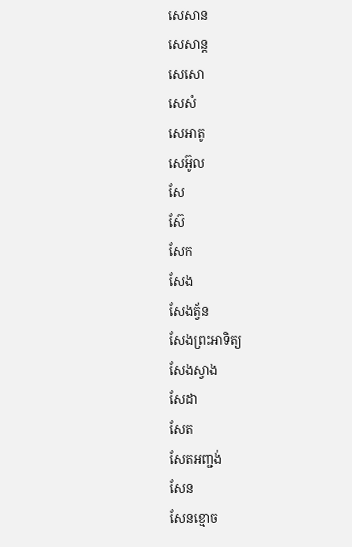សេសាន
សេសាន្ត
សេសោ
សេសំ
សេអាតូ
សេអ៊ូល
សែ
ស៊ែ
សែក
សែង
សែងត្វ័ន
សែងព្រះអាទិត្យ
សែងស្វាង
សែដា
សែត
សែតអញ្ជង់
សែន
សែនខ្មោច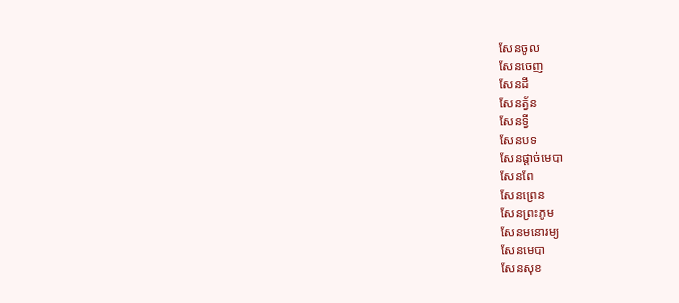សែនចូល
សែនចេញ
សែនដី
សែនត្វ័ន
សែនទ្វី
សែនបទ
សែនផ្ដាច់មេបា
សែនពែ
សែនព្រេន
សែនព្រះភូម
សែនមនោរម្យ
សែនមេបា
សែនសុខ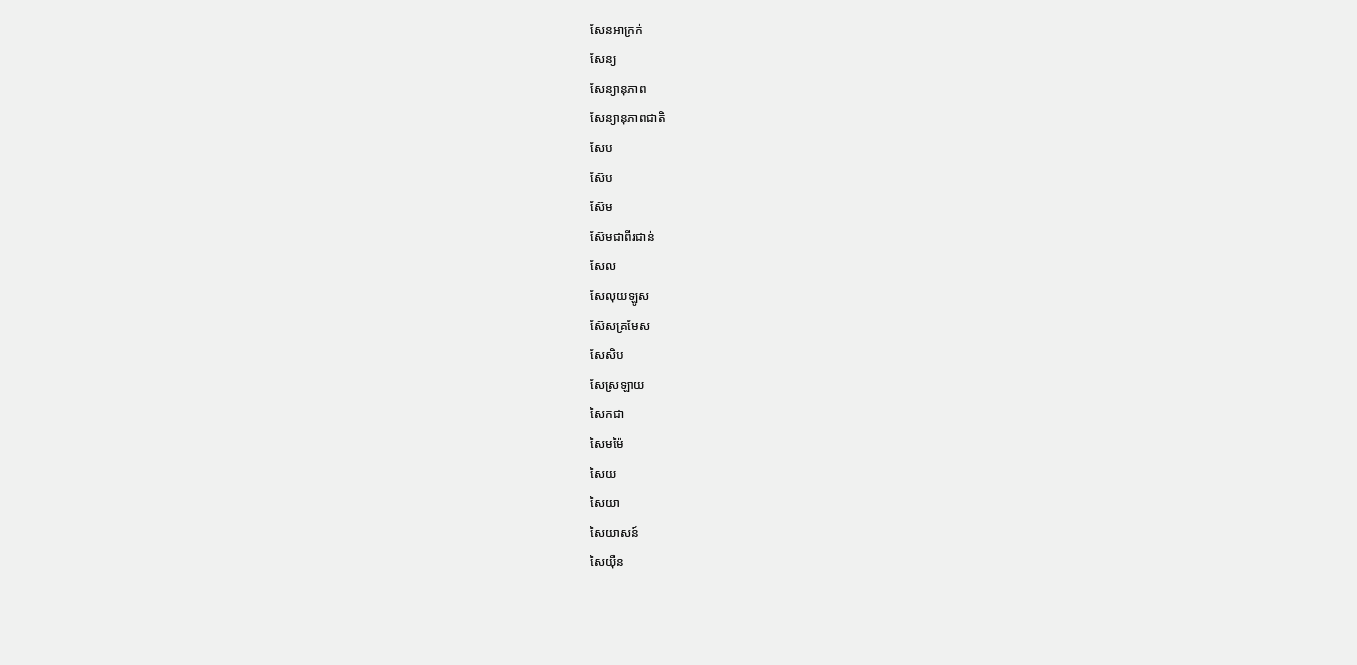សែនអាក្រក់
សែន្យ
សែន្យានុភាព
សែន្យានុភាពជាតិ
សែប
ស៊ែប
ស៊ែម
ស៊ែមជាពីរជាន់
សែល
សែលុយឡូស
ស៊ែសគ្រមែស
សែសិប
សែស្រឡាយ
សៃកជា
សៃមម៉ៃ
សៃយ
សៃយា
សៃយាសន៍
សៃយ៉ឺន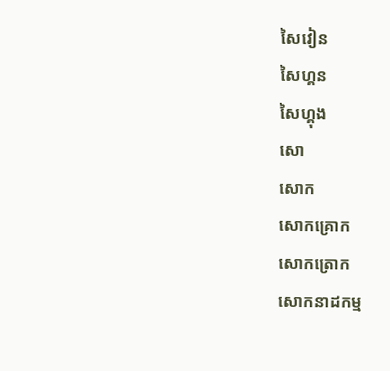សៃវៀន
សៃហ្គន
សៃហ្គុង
សោ
សោក
សោកគ្រោក
សោកត្រោក
សោកនាដកម្ម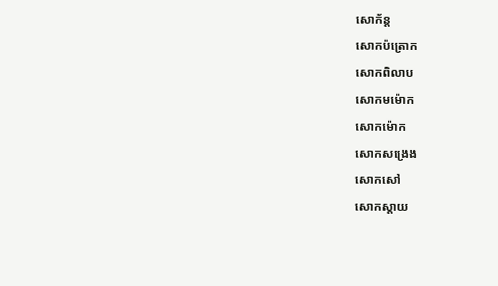សោក័ន្ត
សោកប៉ត្រោក
សោកពិលាប
សោកមម៉ោក
សោកម៉ោក
សោកសង្រេង
សោកសៅ
សោកស្ដាយ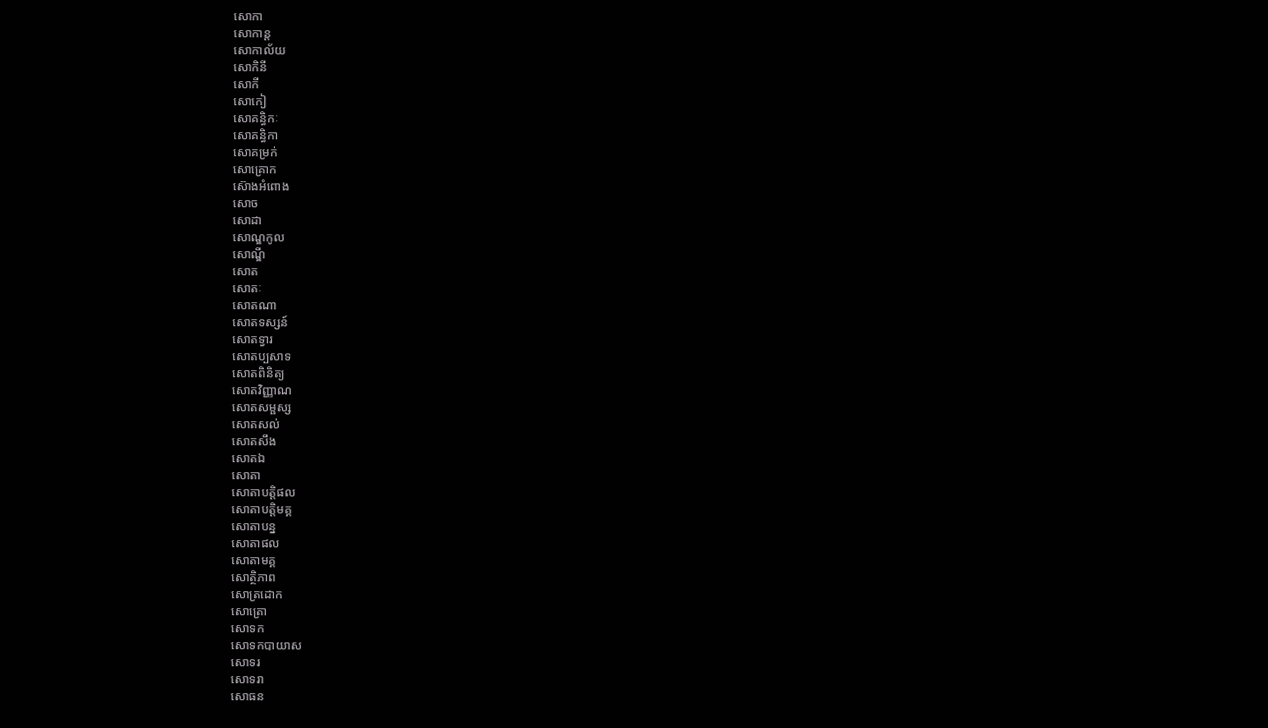សោកា
សោកាន្ត
សោកាល័យ
សោកិនី
សោកី
សោកៀ
សោគន្ធិកៈ
សោគន្ធិកា
សោគម្រក់
សោគ្រោក
ស៊ោងអំពោង
សោច
សោដា
សោណ្ឌកូល
សោណ្ឌី
សោត
សោតៈ
សោតណា
សោតទស្សន៍
សោតទ្វារ
សោតប្បសាទ
សោតពិនិត្យ
សោតវិញ្ញាណ
សោតសម្ផស្ស
សោតសល់
សោតសឹង
សោតឯ
សោតា
សោតាបត្តិផល
សោតាបត្តិមគ្គ
សោតាបន្ន
សោតាផល
សោតាមគ្គ
សោត្ថិភាព
សោត្រដោក
សោត្រោ
សោទក
សោទកបាយាស
សោទរ
សោទរា
សោធន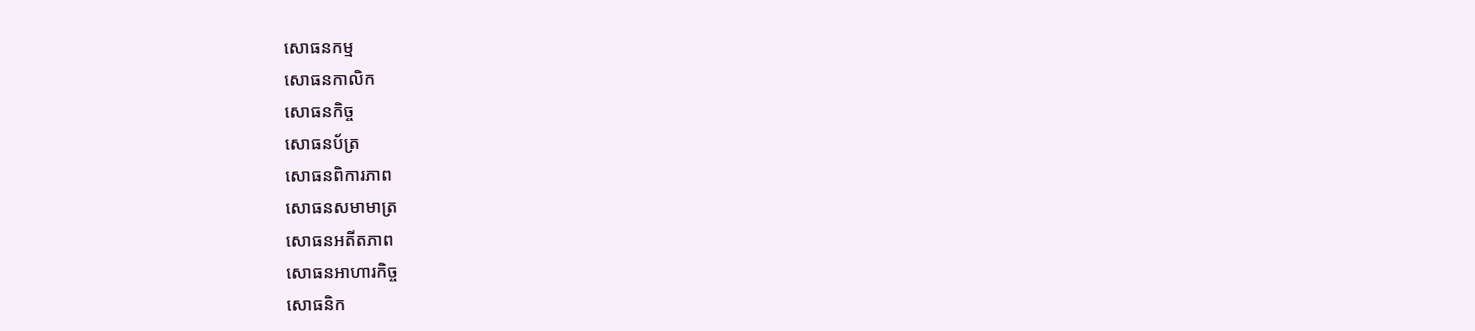សោធនកម្ម
សោធនកាលិក
សោធនកិច្ច
សោធនប័ត្រ
សោធនពិការភាព
សោធនសមាមាត្រ
សោធនអតីតភាព
សោធនអាហារកិច្ច
សោធនិក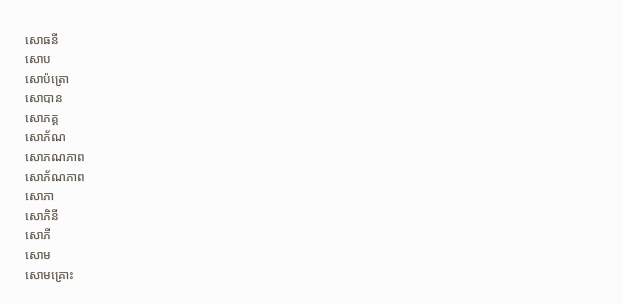សោធនី
សោប
សោប៉ត្រោ
សោបាន
សោភគ្គ
សោភ័ណ
សោភណភាព
សោភ័ណភាព
សោភា
សោភិនី
សោភី
សោម
សោមគ្រោះ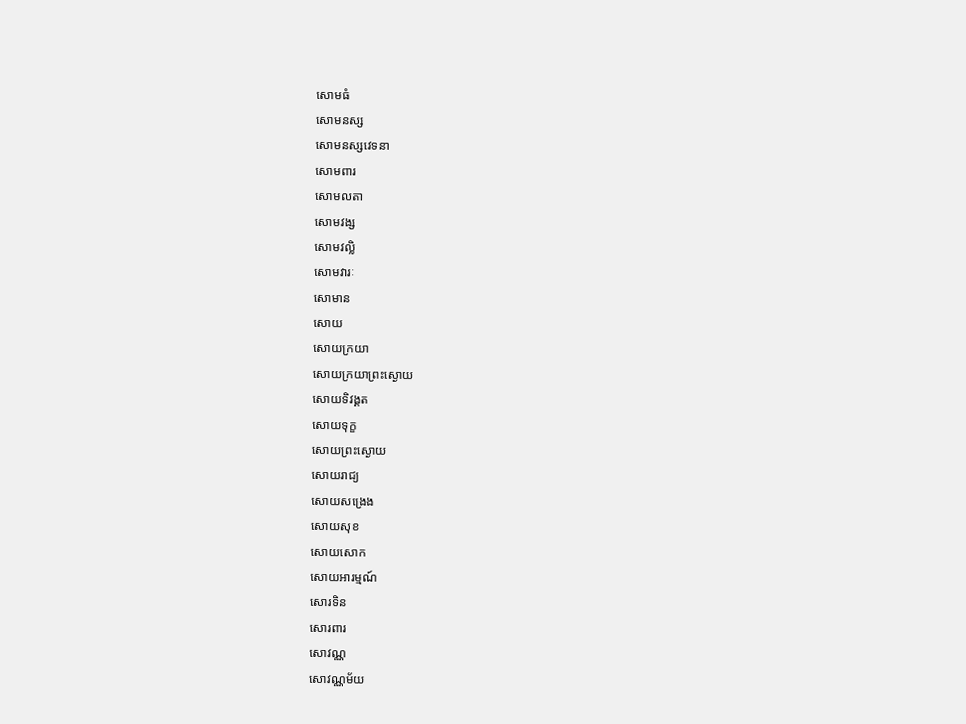សោមធំ
សោមនស្ស
សោមនស្សវេទនា
សោមពារ
សោមលតា
សោមវង្ស
សោមវល្លិ
សោមវារៈ
សោមាន
សោយ
សោយក្រយា
សោយក្រយាព្រះស្ងោយ
សោយទិវង្គត
សោយទុក្ខ
សោយព្រះស្ងោយ
សោយរាជ្យ
សោយសង្រេង
សោយសុខ
សោយសោក
សោយអារម្មណ៍
សោរទិន
សោរពារ
សោវណ្ណ
សោវណ្ណម័យ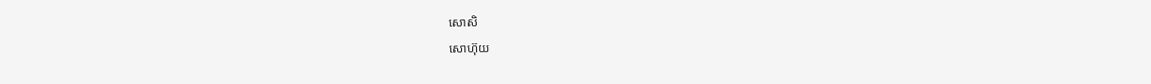សោសិ
សោហ៊ុយ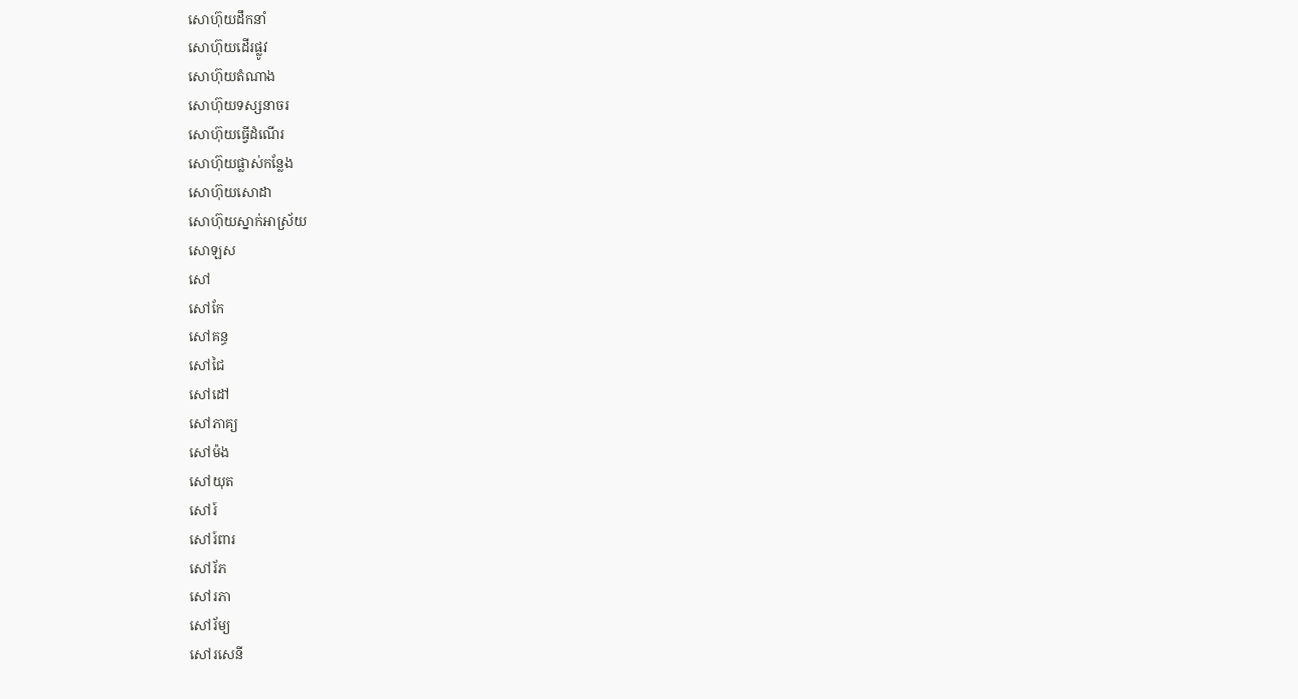សោហ៊ុយដឹកនាំ
សោហ៊ុយដើរផ្លូវ
សោហ៊ុយតំណាង
សោហ៊ុយទស្សនាចរ
សោហ៊ុយធ្វើដំណើរ
សោហ៊ុយផ្លាស់កន្លែង
សោហ៊ុយសោដា
សោហ៊ុយស្នាក់អាស្រ័យ
សោឡស
សៅ
សៅកែ
សៅគន្ធ
សៅជៃ
សៅដៅ
សៅភាគ្យ
សៅម៉ង
សៅយុត
សៅរ៍
សៅរ៍ពារ
សៅរ័ភ
សៅរភា
សៅរ័ម្យ
សៅរសេនី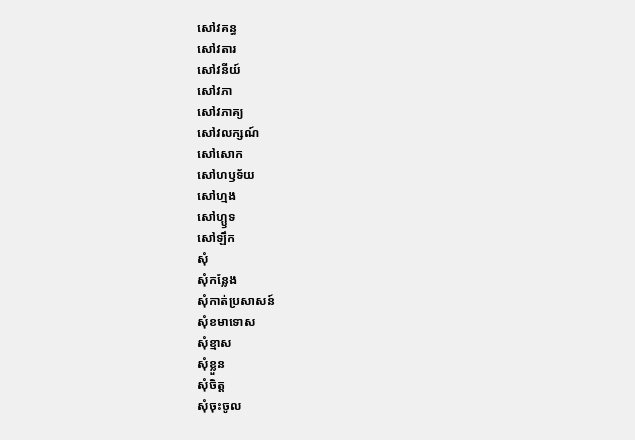សៅវគន្ធ
សៅវតារ
សៅវនីយ៍
សៅវភា
សៅវភាគ្យ
សៅវលក្សណ៍
សៅសោក
សៅហឫទ័យ
សៅហ្មង
សៅហ្ឫទ
សៅឡឹក
សុំ
សុំកន្លែង
សុំកាត់ប្រសាសន៍
សុំខមាទោស
សុំខ្មាស
សុំខ្លួន
សុំចិត្ត
សុំចុះចូល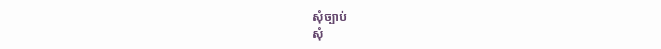សុំច្បាប់
សុំ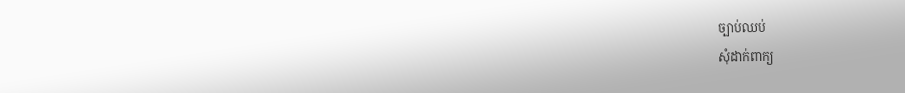ច្បាប់ឈប់
សុំដាក់ពាក្យ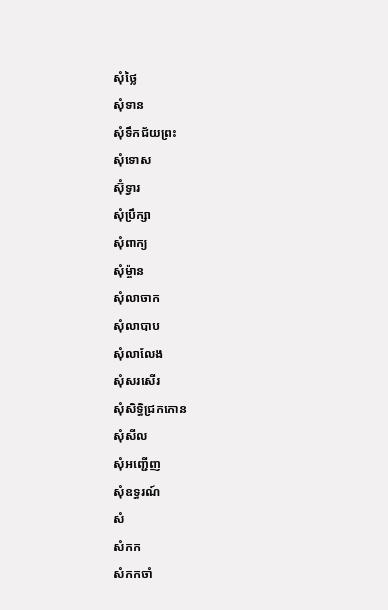សុំថ្លៃ
សុំទាន
សុំទឹកជ័យព្រះ
សុំទោស
ស៊ុំទ្វារ
សុំប្រឹក្សា
សុំពាក្យ
សុំម្ច៉ាន
សុំលាចាក
សុំលាបាប
សុំលាលែង
សុំសរសើរ
សុំសិទ្ធិជ្រកកោន
សុំសីល
សុំអញ្ជើញ
សុំឧទ្ធរណ៍
សំ
សំកក
សំកកចាំ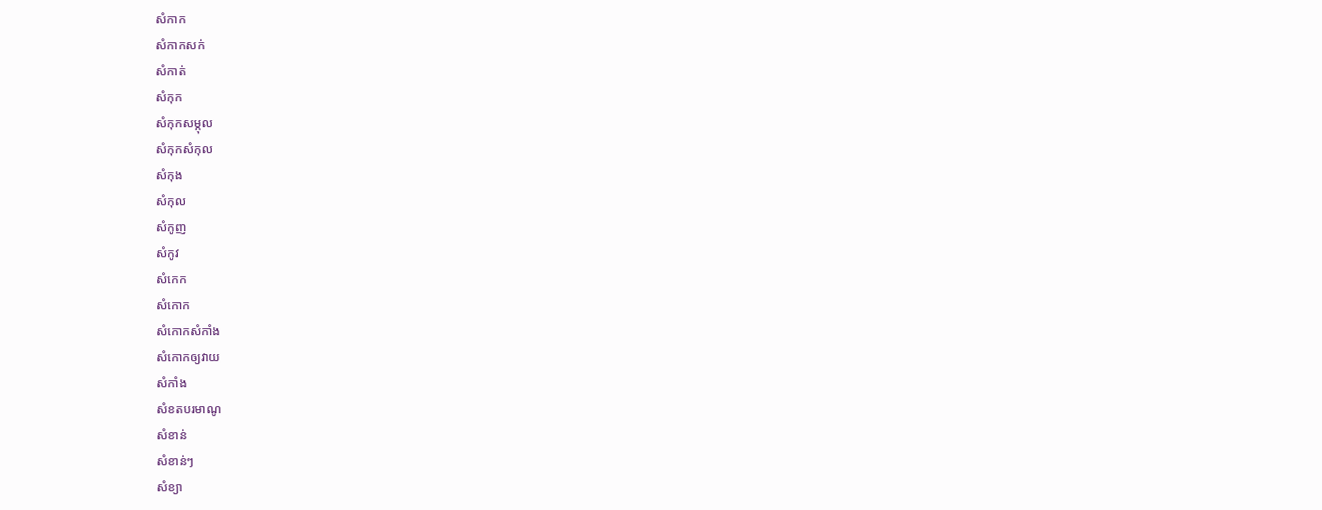សំកាក
សំកាកសក់
សំកាត់
សំកុក
សំកុកសម្កុល
សំកុកសំកុល
សំកុង
សំកុល
សំកូញ
សំកូវ
សំកេក
សំកោក
សំកោកសំកាំង
សំកោកឲ្យវាយ
សំកាំង
សំខតបរមាណូ
សំខាន់
សំខាន់ៗ
សំខ្យា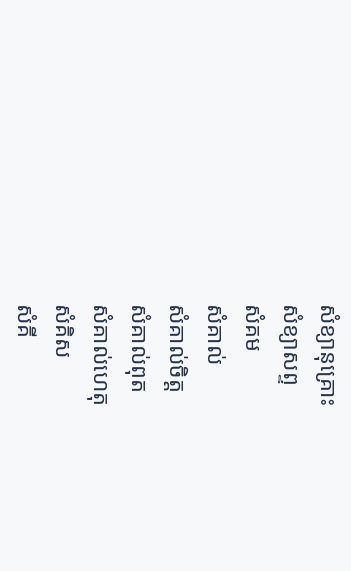សំខ្យានុគ្រោះ
សំខ្យាសព្ទ
សំគម
សំគាល់
សំគាល់ចិត្ត
សំគាល់ពុត
សំគាល់ហេតុ
សំគិស
សំគី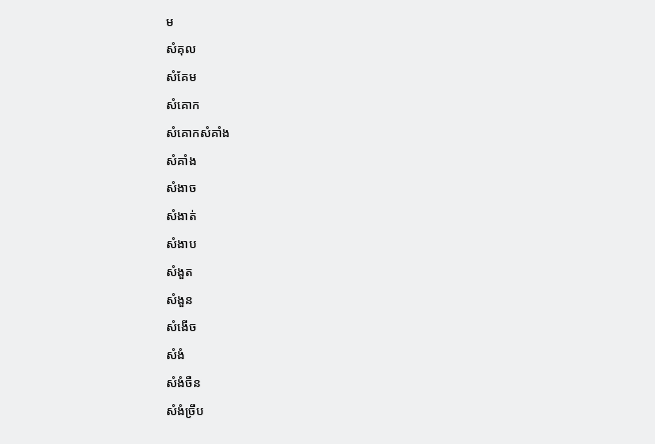ម
សំគុល
សំគែម
សំគោក
សំគោកសំគាំង
សំគាំង
សំងាច
សំងាត់
សំងាប
សំងួត
សំងួន
សំងើច
សំងំ
សំងំចឺន
សំងំច្រឹប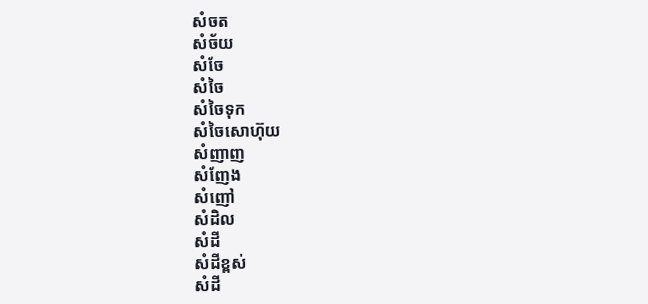សំចត
សំច័យ
សំចែ
សំចៃ
សំចៃទុក
សំចៃសោហ៊ុយ
សំញាញ
សំញែង
សំញៅ
សំដិល
សំដី
សំដីខ្ពស់
សំដី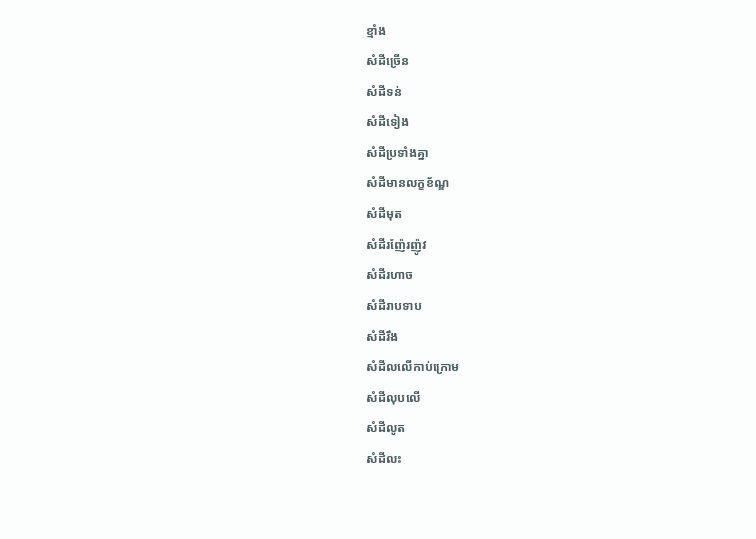ខ្មាំង
សំដីច្រើន
សំដីទន់
សំដីទៀង
សំដីប្រទាំងគ្នា
សំដីមានលក្ខខ័ណ្ឌ
សំដីមុត
សំដីរញ៉ែរញ៉ូវ
សំដីរហាច
សំដីរាបទាប
សំដីរឹង
សំដីលលើកាប់ក្រោម
សំដីលុបលើ
សំដីលូត
សំដីលះ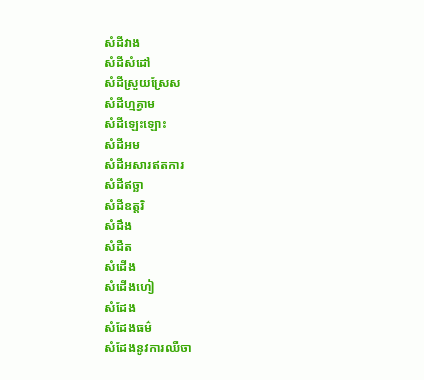សំដីវាង
សំដីសំដៅ
សំដីស្រួយស្រែស
សំដីហ្មគ្វាម
សំដីឡេះឡោះ
សំដីអម
សំដីអសារឥតការ
សំដីឥច្ឆា
សំដីឧត្តរិ
សំដឹង
សំដឺត
សំដើង
សំដើងហៀ
សំដែង
សំដែងធម៌
សំដែងនូវការឈឺចា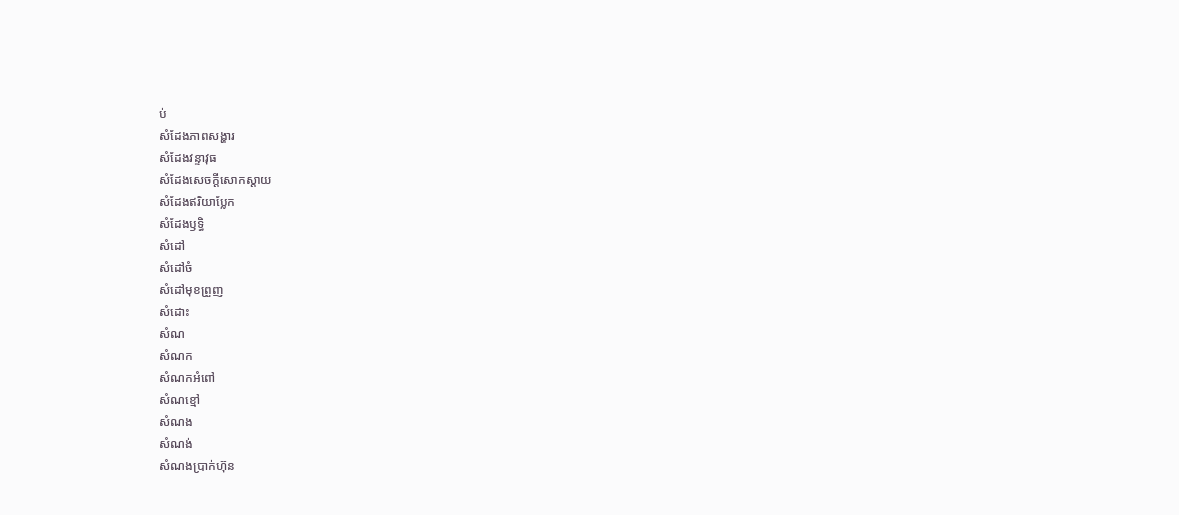ប់
សំដែងភាពសង្ហារ
សំដែងវន្ទាវុធ
សំដែងសេចក្ដីសោកស្ដាយ
សំដែងឥរិយាប្លែក
សំដែងឫទ្ធិ
សំដៅ
សំដៅចំ
សំដៅមុខព្រួញ
សំដោះ
សំណ
សំណក
សំណកអំពៅ
សំណខ្មៅ
សំណង
សំណង់
សំណងប្រាក់ហ៊ុន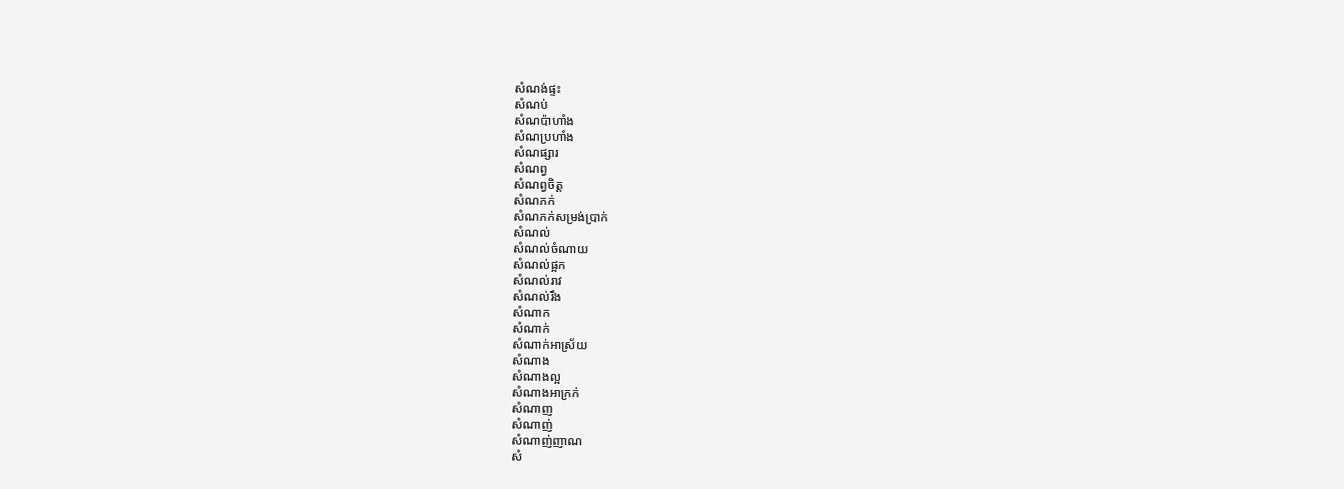សំណង់ផ្ទះ
សំណប់
សំណប៉ាហាំង
សំណប្រហាំង
សំណផ្សារ
សំណព្វ
សំណព្វចិត្ត
សំណភក់
សំណភក់សម្រង់ប្រាក់
សំណល់
សំណល់ចំណាយ
សំណល់ផ្អក
សំណល់រាវ
សំណល់រឹង
សំណាក
សំណាក់
សំណាក់អាស្រ័យ
សំណាង
សំណាងល្អ
សំណាងអាក្រក់
សំណាញ
សំណាញ់
សំណាញ់ញាណ
សំ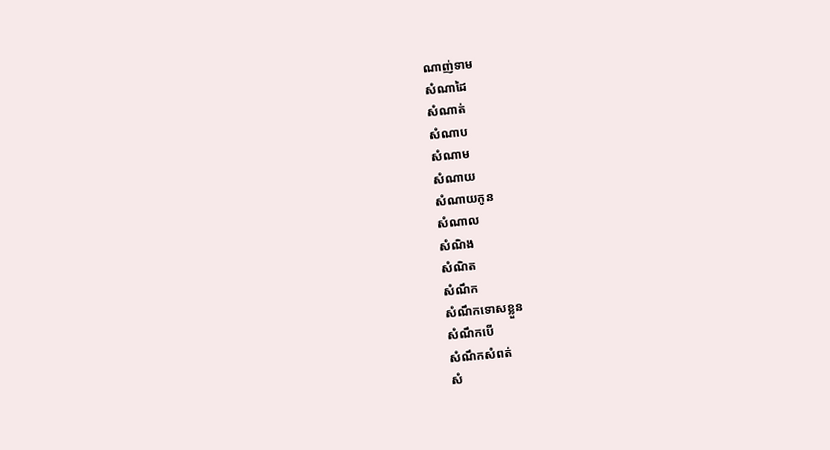ណាញ់ទាម
សំណាដៃ
សំណាត់
សំណាប
សំណាម
សំណាយ
សំណាយកូន
សំណាល
សំណិង
សំណិត
សំណឹក
សំណឹកទោសខ្លួន
សំណឹកបើ
សំណឹកសំពត់
សំ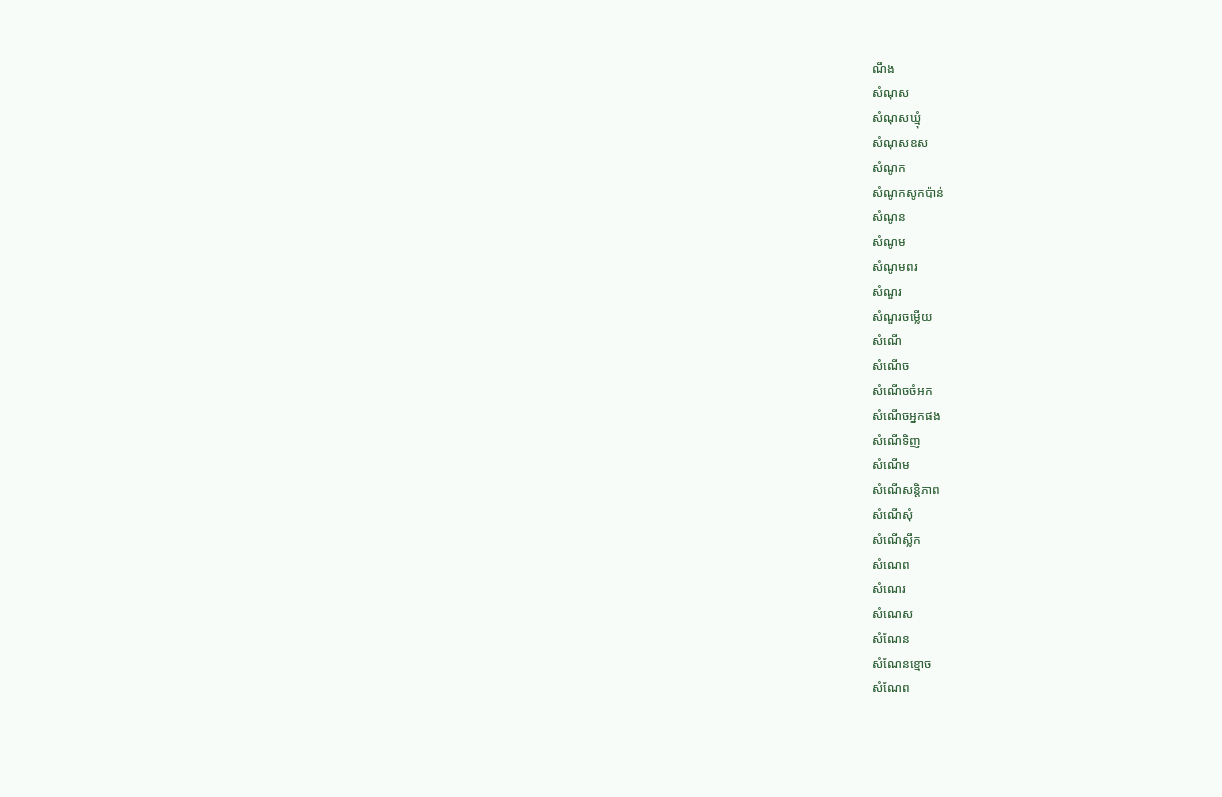ណឹង
សំណុស
សំណុសឃ្មុំ
សំណុសឧស
សំណូក
សំណូកសូកប៉ាន់
សំណូន
សំណូម
សំណូមពរ
សំណួរ
សំណួរចម្លើយ
សំណើ
សំណើច
សំណើចចំអក
សំណើចអ្នកផង
សំណើទិញ
សំណើម
សំណើសន្តិភាព
សំណើសុំ
សំណើស្លឹក
សំណេព
សំណេរ
សំណេស
សំណែន
សំណែនខ្មោច
សំណែព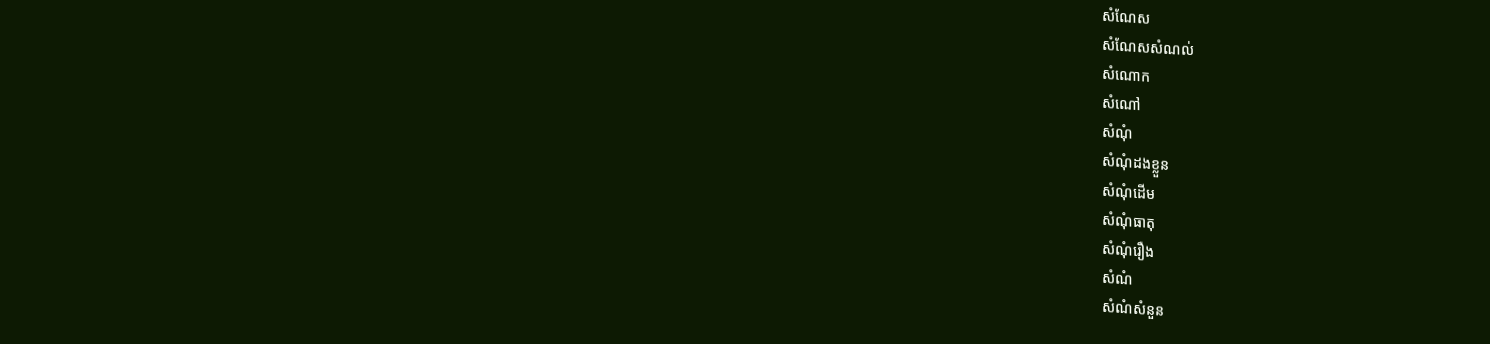សំណែស
សំណែសសំណល់
សំណោក
សំណៅ
សំណុំ
សំណុំដងខ្លួន
សំណុំដើម
សំណុំធាតុ
សំណុំរឿង
សំណំ
សំណំសំនួន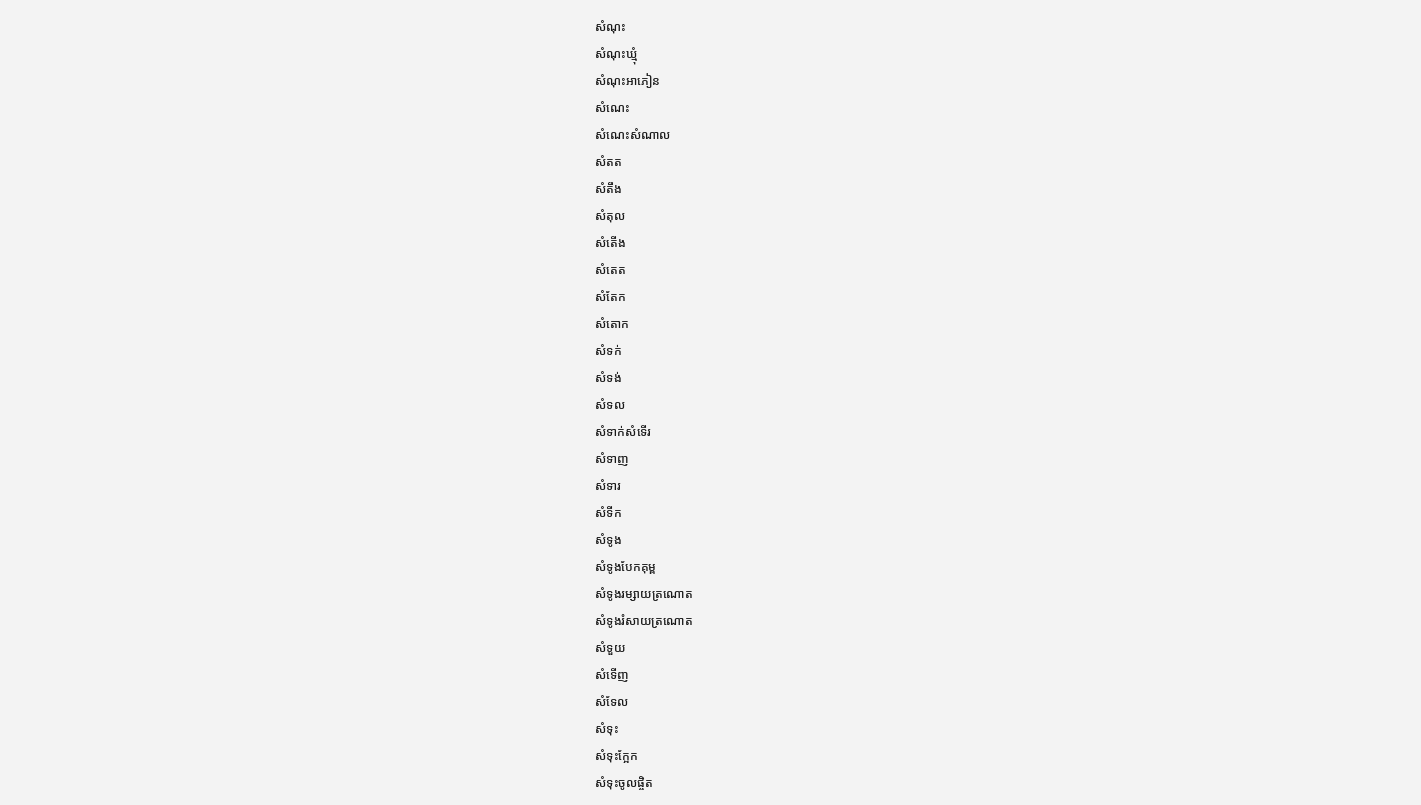សំណុះ
សំណុះឃ្មុំ
សំណុះអាភៀន
សំណេះ
សំណេះសំណាល
សំតត
សំតឹង
សំតុល
សំតើង
សំតេត
សំតែក
សំតោក
សំទក់
សំទង់
សំទល
សំទាក់សំទើរ
សំទាញ
សំទារ
សំទីក
សំទូង
សំទូងបែកគុម្ព
សំទូងរម្សាយត្រណោត
សំទូងរំសាយត្រណោត
សំទួយ
សំទើញ
សំទែល
សំទុះ
សំទុះក្អែក
សំទុះចូលផ្ចិត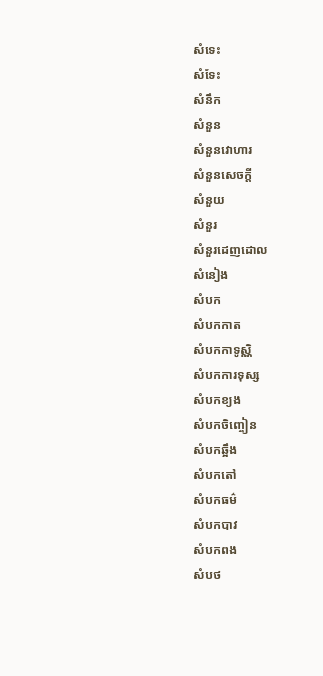សំទេះ
សំទែះ
សំនឹក
សំនួន
សំនួនវោហារ
សំនួនសេចក្ដី
សំនួយ
សំនួរ
សំនួរដេញដោល
សំនៀង
សំបក
សំបកកាត
សំបកកាទូស្ណិ
សំបកការទុស្ស
សំបកខ្យង
សំបកចិញ្ចៀន
សំបកឆ្អឹង
សំបកតៅ
សំបកធម៌
សំបកបាវ
សំបកពង
សំបថ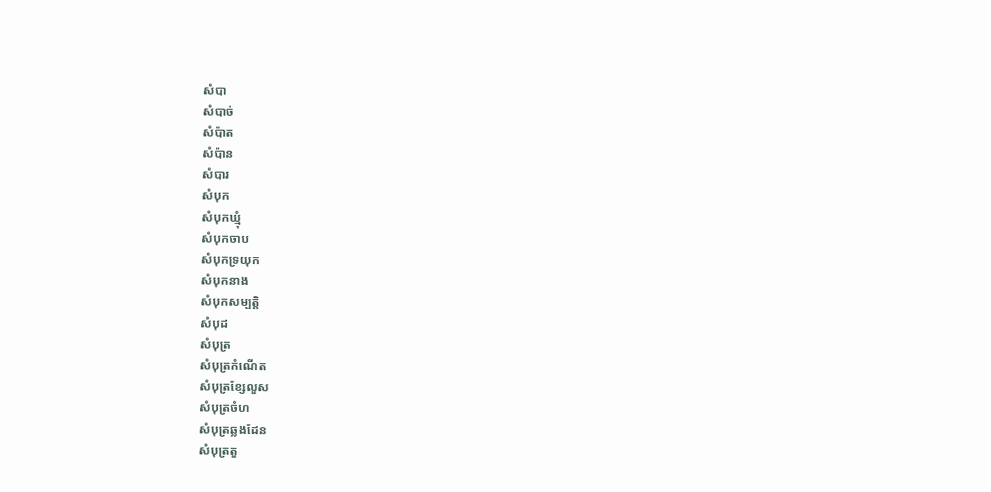សំបា
សំបាច់
សំប៉ាត
សំប៉ាន
សំបារ
សំបុក
សំបុកឃ្មុំ
សំបុកចាប
សំបុកទ្រយុក
សំបុកនាង
សំបុកសម្បត្តិ
សំបុដ
សំបុត្រ
សំបុត្រកំណើត
សំបុត្រខ្សែលួស
សំបុត្រចំហ
សំបុត្រឆ្លងដែន
សំបុត្រតួ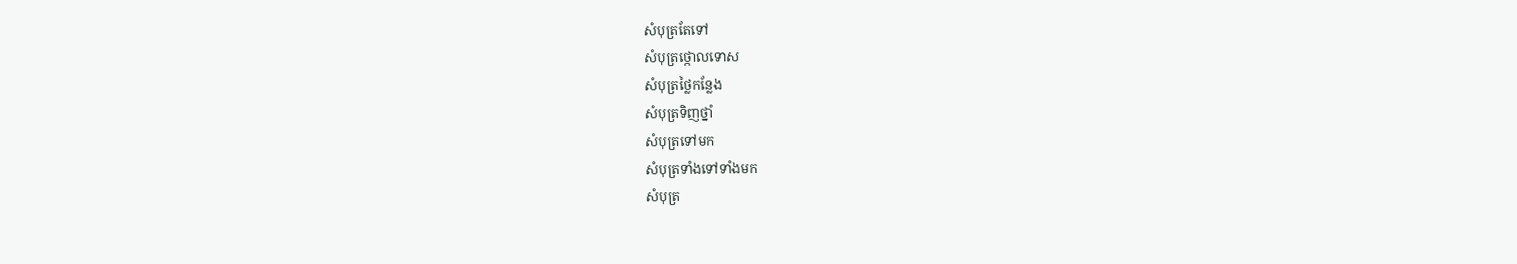សំបុត្រតែទៅ
សំបុត្រថ្កោលទោស
សំបុត្រថ្លៃកន្លែង
សំបុត្រទិញថ្នាំ
សំបុត្រទៅមក
សំបុត្រទាំងទៅទាំងមក
សំបុត្រ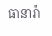ធានារ៉ា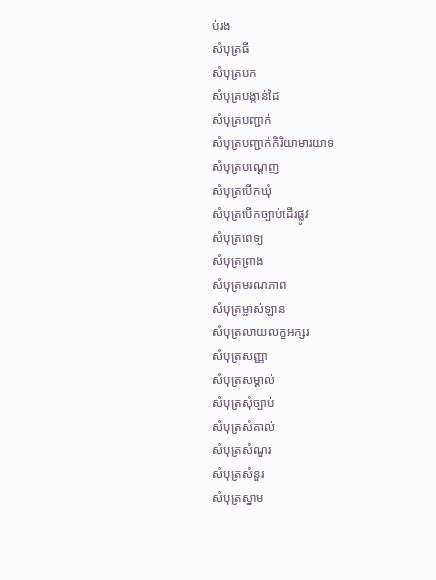ប់រង
សំបុត្រធី
សំបុត្របក
សំបុត្របង្កាន់ដៃ
សំបុត្របញ្ជាក់
សំបុត្របញ្ជាក់កិរិយាមារយាទ
សំបុត្របណ្ដេញ
សំបុត្របើកឃុំ
សំបុត្របើកច្បាប់ដើរផ្លូវ
សំបុត្រពេទ្យ
សំបុត្រព្រាង
សំបុត្រមរណភាព
សំបុត្រម្ចាស់ឡាន
សំបុត្រលាយលក្ខអក្សរ
សំបុត្រសញ្ញា
សំបុត្រសម្គាល់
សំបុត្រសុំច្បាប់
សំបុត្រសំគាល់
សំបុត្រសំណួរ
សំបុត្រសំនួរ
សំបុត្រស្នាម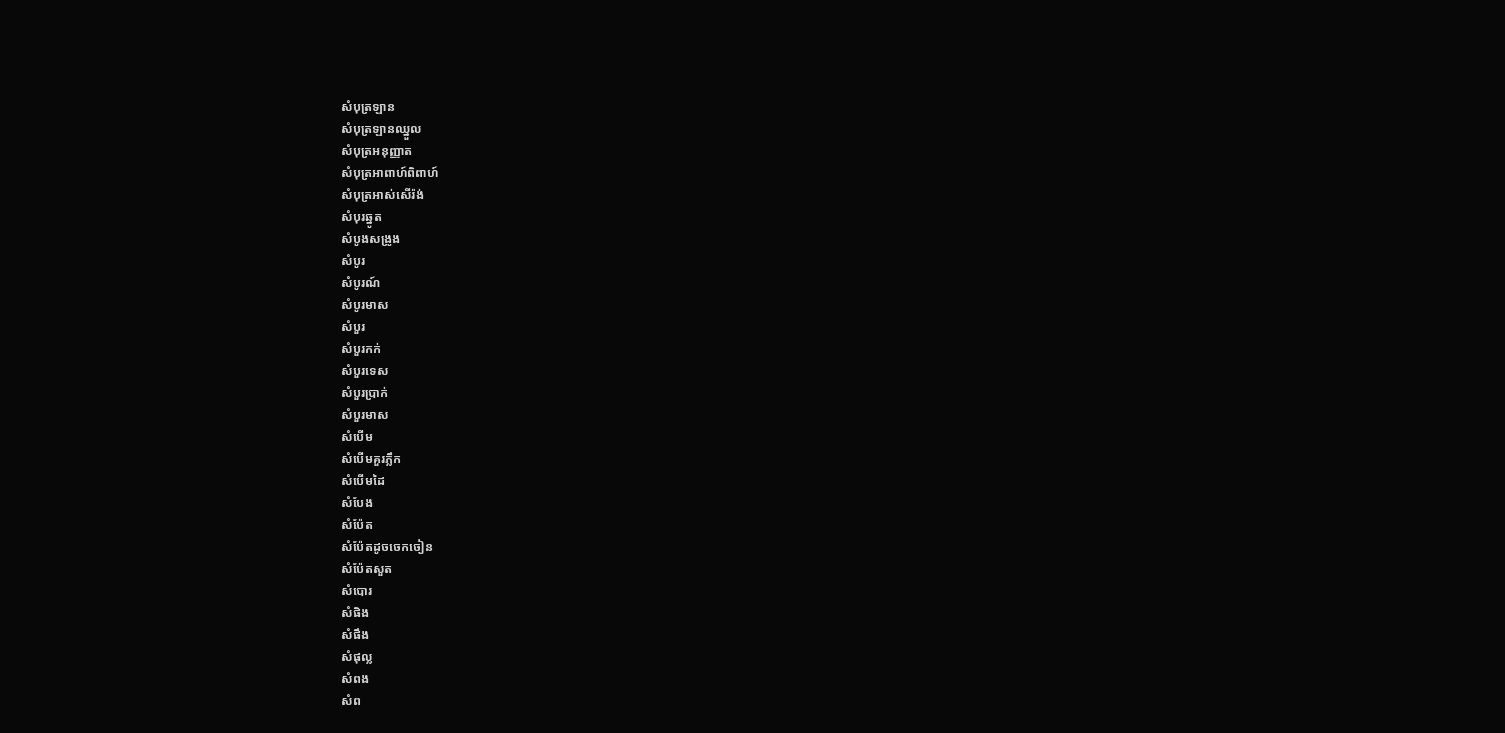សំបុត្រឡាន
សំបុត្រឡានឈ្នួល
សំបុត្រអនុញ្ញាត
សំបុត្រអាពាហ៍ពិពាហ៍
សំបុត្រអាស់សើរ៉ង់
សំបុរឆ្នូត
សំបូងសង្រូង
សំបូរ
សំបូរណ៍
សំបូរមាស
សំបួរ
សំបួរកក់
សំបួរទេស
សំបួរប្រាក់
សំបួរមាស
សំបើម
សំបើមគួរភ្លឹក
សំបើមដៃ
សំបែង
សំប៉ែត
សំប៉ែតដូចចេកចៀន
សំប៉ែតសួត
សំបោរ
សំផិង
សំផឹង
សំផុល្ល
សំពង
សំព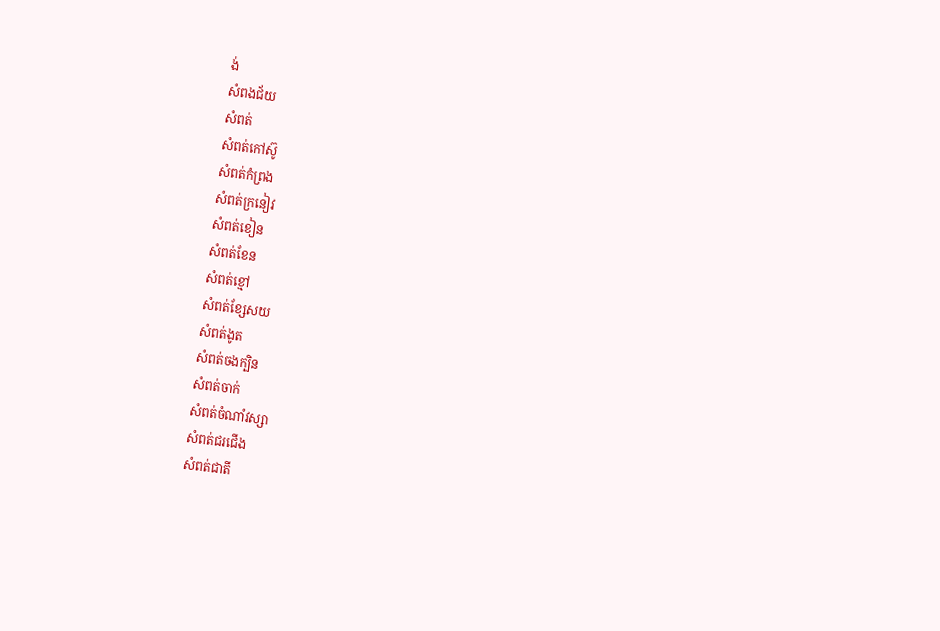ង់
សំពងជ័យ
សំពត់
សំពត់កៅស៊ូ
សំពត់កំព្រង
សំពត់ក្រនៀវ
សំពត់ខៀន
សំពត់ខែន
សំពត់ខ្មៅ
សំពត់ខ្សែសយ
សំពត់ងូត
សំពត់ចងក្បិន
សំពត់ចាក់
សំពត់ចំណាំវស្សា
សំពត់ជរជើង
សំពត់ជាតី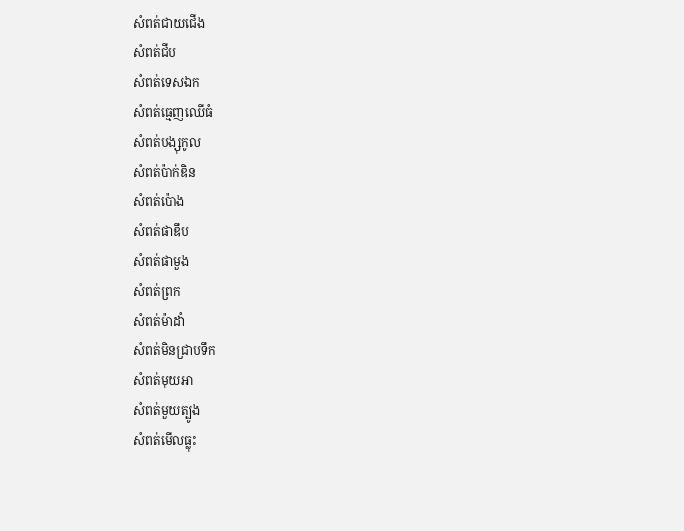សំពត់ជាយជើង
សំពត់ជីប
សំពត់ទេសឯក
សំពត់ធ្មេញឈើធំ
សំពត់បង្សុកូល
សំពត់ប៉ាក់ឌិន
សំពត់ប៉ោង
សំពត់ផាឌឹប
សំពត់ផាមួង
សំពត់ព្រក
សំពត់ម៉ាដាំ
សំពត់មិនជ្រាបទឹក
សំពត់មុយអា
សំពត់មួយត្បូង
សំពត់មើលធ្លុះ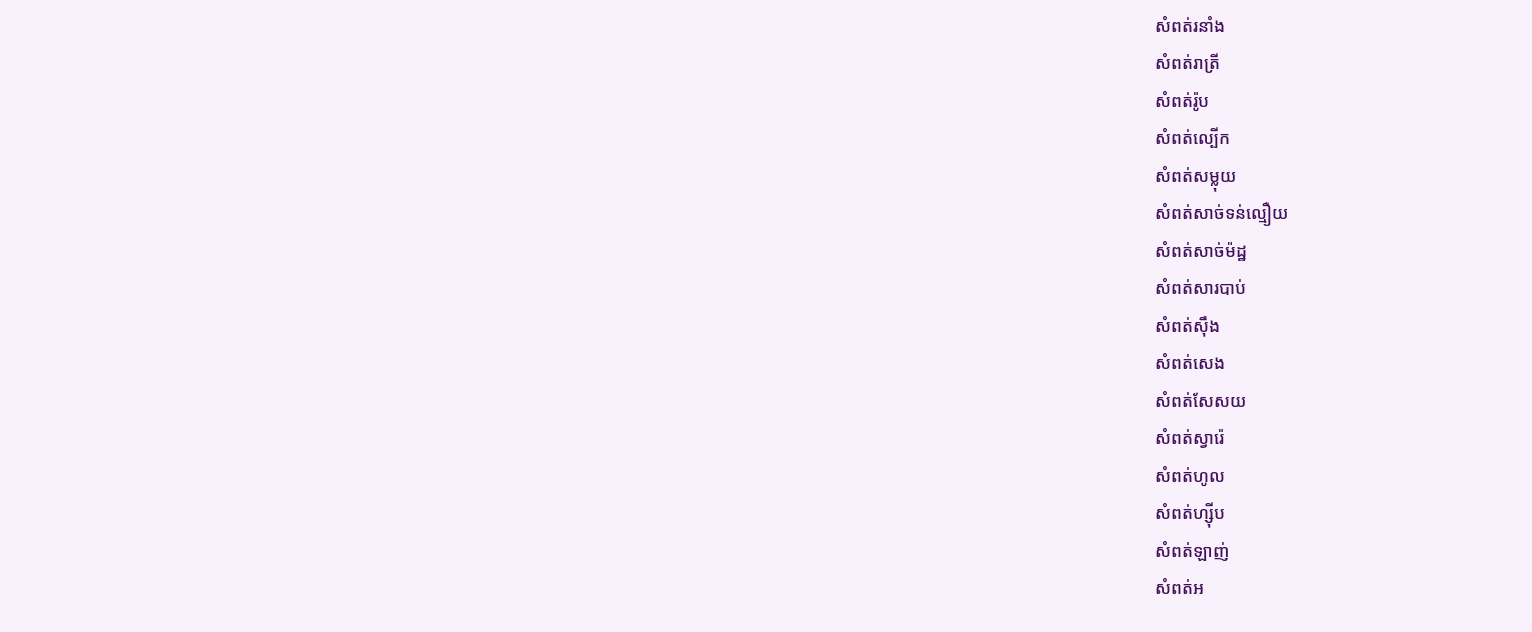សំពត់រនាំង
សំពត់រាត្រី
សំពត់រ៉ូប
សំពត់ល្បើក
សំពត់សម្លុយ
សំពត់សាច់ទន់ល្មឿយ
សំពត់សាច់ម៉ដ្ឋ
សំពត់សារបាប់
សំពត់ស៊ឹង
សំពត់សេង
សំពត់សែសយ
សំពត់ស្វារ៉េ
សំពត់ហូល
សំពត់ហ្ស៊ីប
សំពត់ឡាញ់
សំពត់អ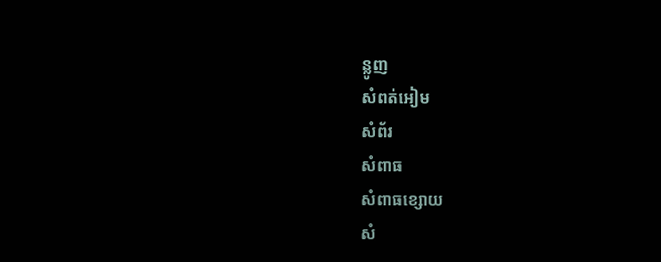ន្លូញ
សំពត់អៀម
សំព័រ
សំពាធ
សំពាធខ្សោយ
សំ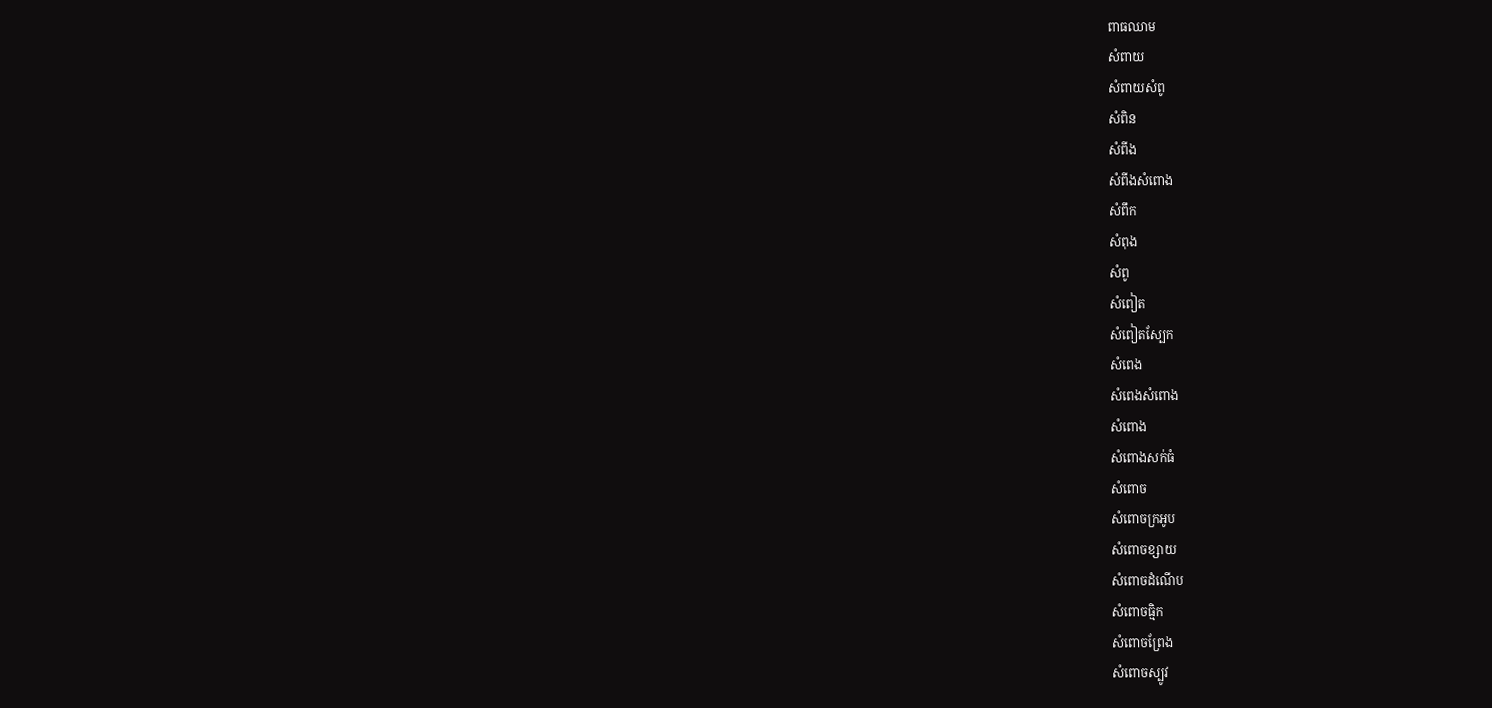ពាធឈាម
សំពាយ
សំពាយសំពូ
សំពិន
សំពីង
សំពីងសំពោង
សំពឹក
សំពុង
សំពូ
សំពៀត
សំពៀតស្បែក
សំពេង
សំពេងសំពោង
សំពោង
សំពោងសក់ធំ
សំពោច
សំពោចក្រអូប
សំពោចខ្សាយ
សំពោចដំណើប
សំពោចធ្មិក
សំពោចព្រែង
សំពោចស្បូវ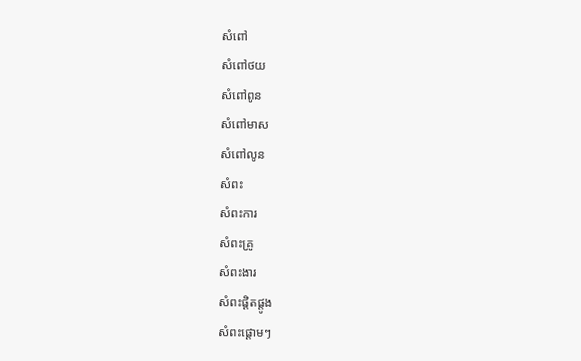សំពៅ
សំពៅថយ
សំពៅពូន
សំពៅមាស
សំពៅលូន
សំពះ
សំពះការ
សំពះគ្រូ
សំពះងារ
សំពះផ្ដិតផ្តូង
សំពះផ្ដោមៗ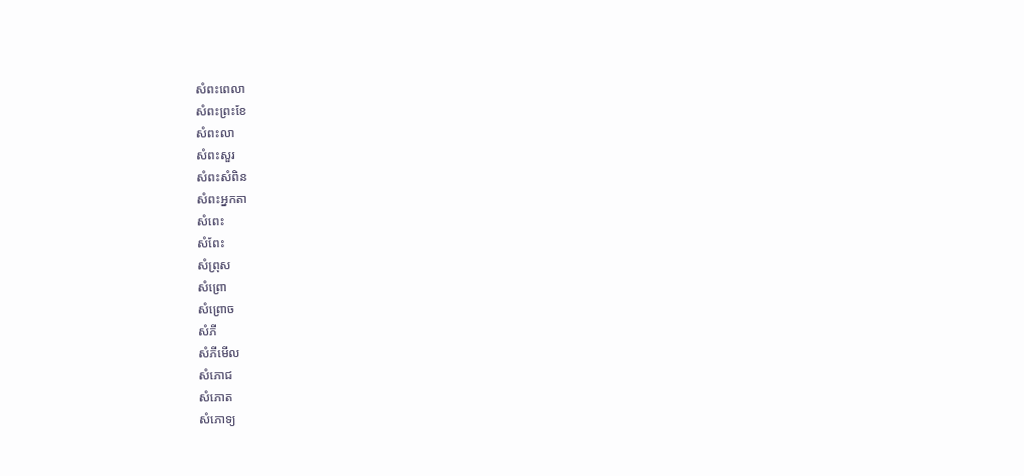សំពះពេលា
សំពះព្រះខែ
សំពះលា
សំពះសួរ
សំពះសំពិន
សំពះអ្នកតា
សំពេះ
សំពែះ
សំព្រុស
សំព្រោ
សំព្រោច
សំភី
សំភីមើល
សំភោជ
សំភោត
សំភោទ្យ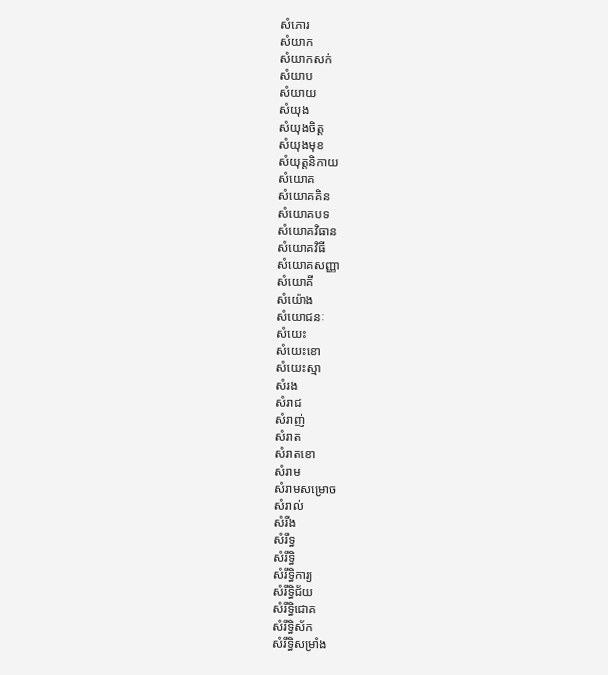សំភោរ
សំយាក
សំយាកសក់
សំយាប
សំយាយ
សំយុង
សំយុងចិត្ត
សំយុងមុខ
សំយុត្តនិកាយ
សំយោគ
សំយោគគិន
សំយោគបទ
សំយោគវិធាន
សំយោគវិធី
សំយោគសញ្ញា
សំយោគី
សំយ៉ោង
សំយោជនៈ
សំយេះ
សំយេះខោ
សំយេះស្មា
សំរង
សំរាជ
សំរាញ់
សំរាត
សំរាតខោ
សំរាម
សំរាមសម្រោច
សំរាល់
សំរីង
សំរឹទ្ធ
សំរឹទ្ធិ
សំរឹទ្ធិការ្យ
សំរឹទ្ធិជ័យ
សំរឹទ្ធិជោគ
សំរឹទ្ធិស័ក
សំរឹទ្ធិសម្រាំង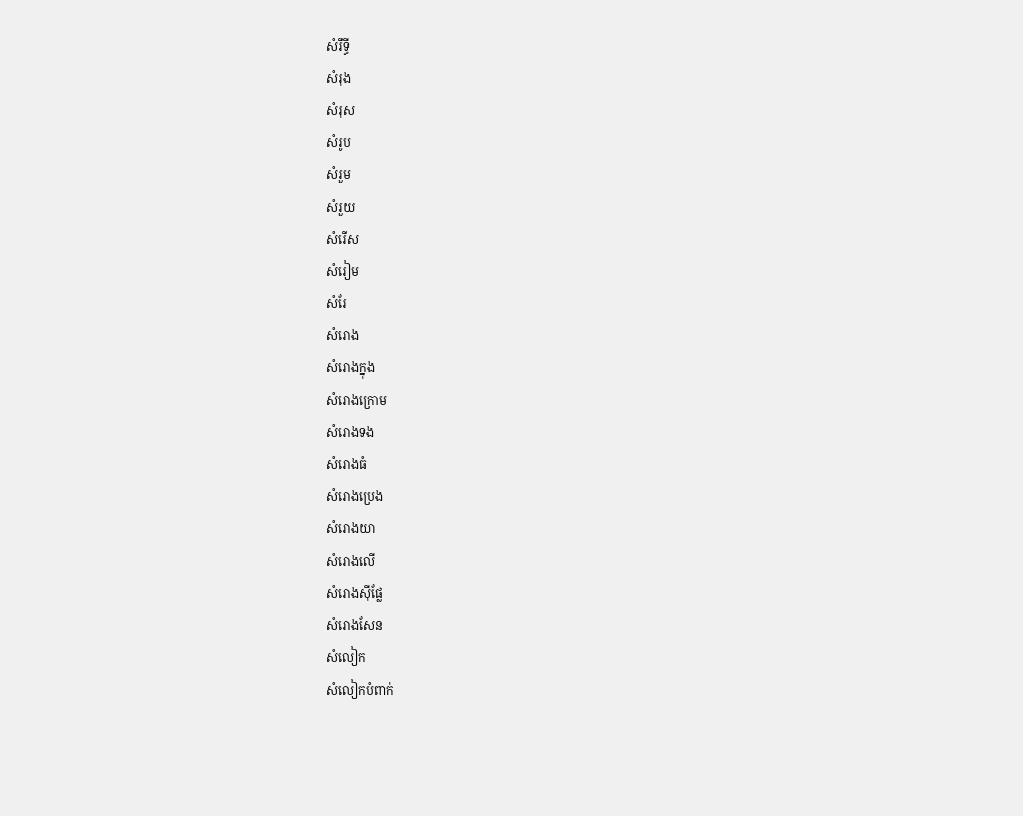សំរឹទ្ធី
សំរុង
សំរុស
សំរូប
សំរួម
សំរួយ
សំរើស
សំរៀម
សំរែ
សំរោង
សំរោងក្នុង
សំរោងក្រោម
សំរោងទង
សំរោងធំ
សំរោងប្រេង
សំរោងយា
សំរោងលើ
សំរោងស៊ីផ្លែ
សំរោងសែន
សំលៀក
សំលៀកបំពាក់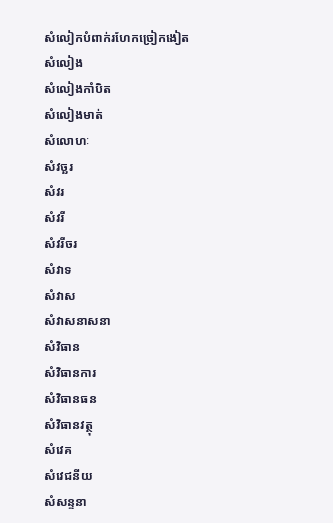សំលៀកបំពាក់រហែកច្រៀកងៀត
សំលៀង
សំលៀងកាំបិត
សំលៀងមាត់
សំលោហៈ
សំវច្ឆរ
សំវរ
សំវរី
សំវរីចរ
សំវាទ
សំវាស
សំវាសនាសនា
សំវិធាន
សំវិធានការ
សំវិធានធន
សំវិធានវត្ថុ
សំវេគ
សំវេជនីយ
សំសន្ទនា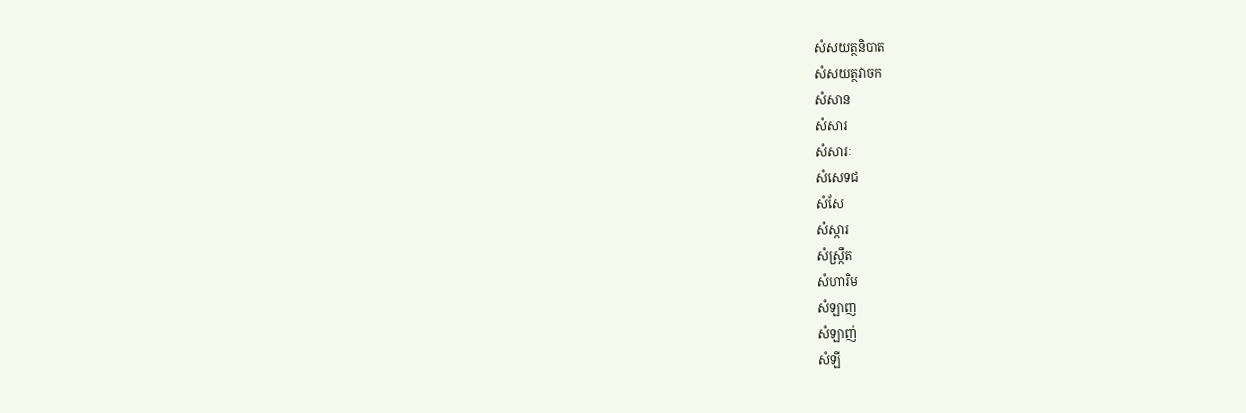សំសយត្ថនិបាត
សំសយត្ថវាចក
សំសាន
សំសារ
សំសារៈ
សំសេទជ
សំសែ
សំស្ការ
សំស្ក្រឹត
សំហារិម
សំឡាញ
សំឡាញ់
សំឡី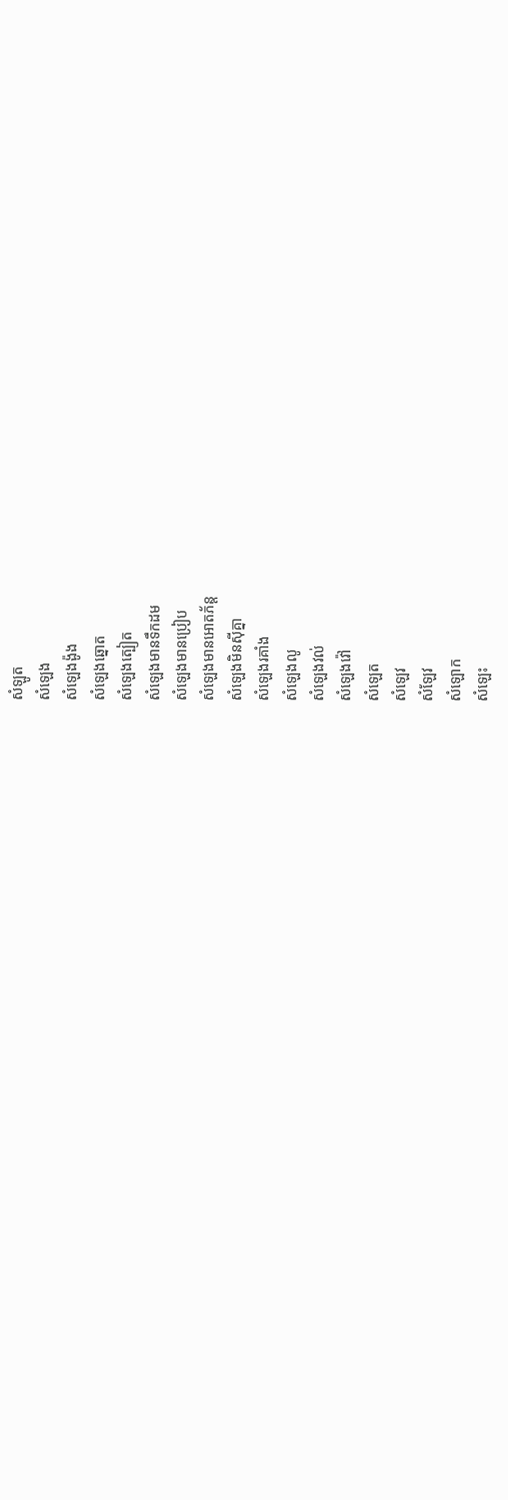សំឡូត
សំឡេង
សំឡេងង៉ូង
សំឡេងឆ្នោត
សំឡេងត្បៀត
សំឡេងមានទឹកដម
សំឡេងមានប្រៀប
សំឡេងមានអោតភ័ន្ត
សំឡេងមិនស៊ីគ្នា
សំឡេងរគាំង
សំឡេងលូ
សំឡេងវល់
សំឡេងវ៉ៅ
សំឡេត
សំឡេវ
សំឡែវ
សំឡោក
សំឡេះ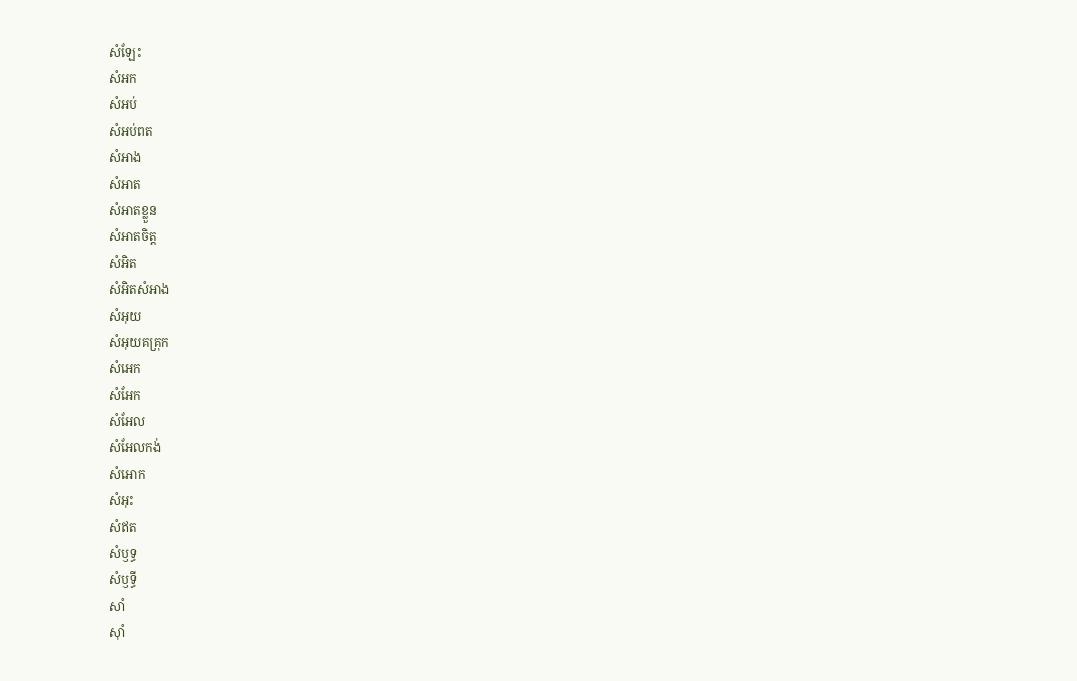សំឡែះ
សំអក
សំអប់
សំអប់ពត
សំអាង
សំអាត
សំអាតខ្លួន
សំអាតចិត្ត
សំអិត
សំអិតសំអាង
សំអុយ
សំអុយគគ្រុក
សំអេក
សំអែក
សំអែល
សំអែលកង់
សំអោក
សំអុះ
សំឥត
សំឫទ្ធ
សំឫទ្ធី
សាំ
ស៊ាំ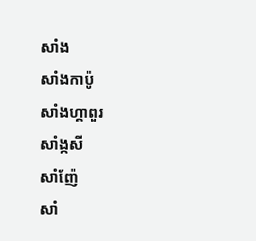សាំង
សាំងកាប៉ូ
សាំងហ្គាពួរ
សាំង្កសី
សាំញ៉ែ
សាំ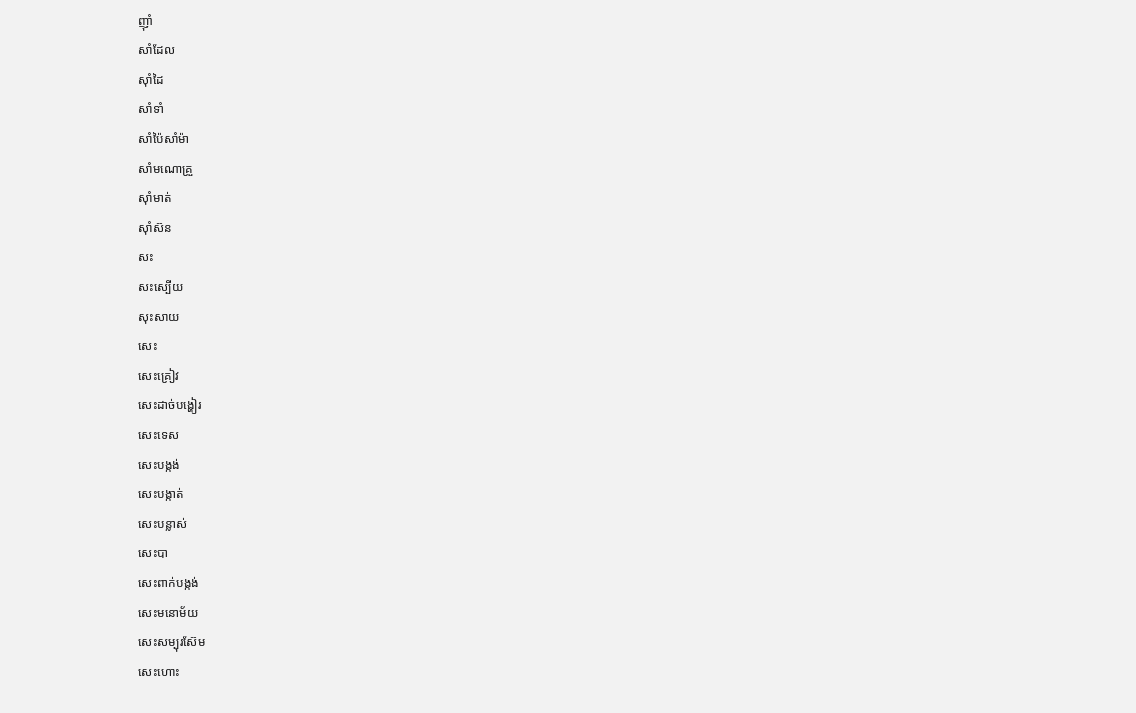ញ៉ាំ
សាំដែល
ស៊ាំដៃ
សាំទាំ
សាំប៉ៃសាំម៉ា
សាំមណោគ្រួ
ស៊ាំមាត់
ស៊ាំស៊ន
សះ
សះស្បើយ
សុះសាយ
សេះ
សេះគ្រៀវ
សេះដាច់បង្ហៀរ
សេះទេស
សេះបង្កង់
សេះបង្កាត់
សេះបន្លាស់
សេះបា
សេះពាក់បង្កង់
សេះមនោម័យ
សេះសម្បុរស៊ែម
សេះហោះ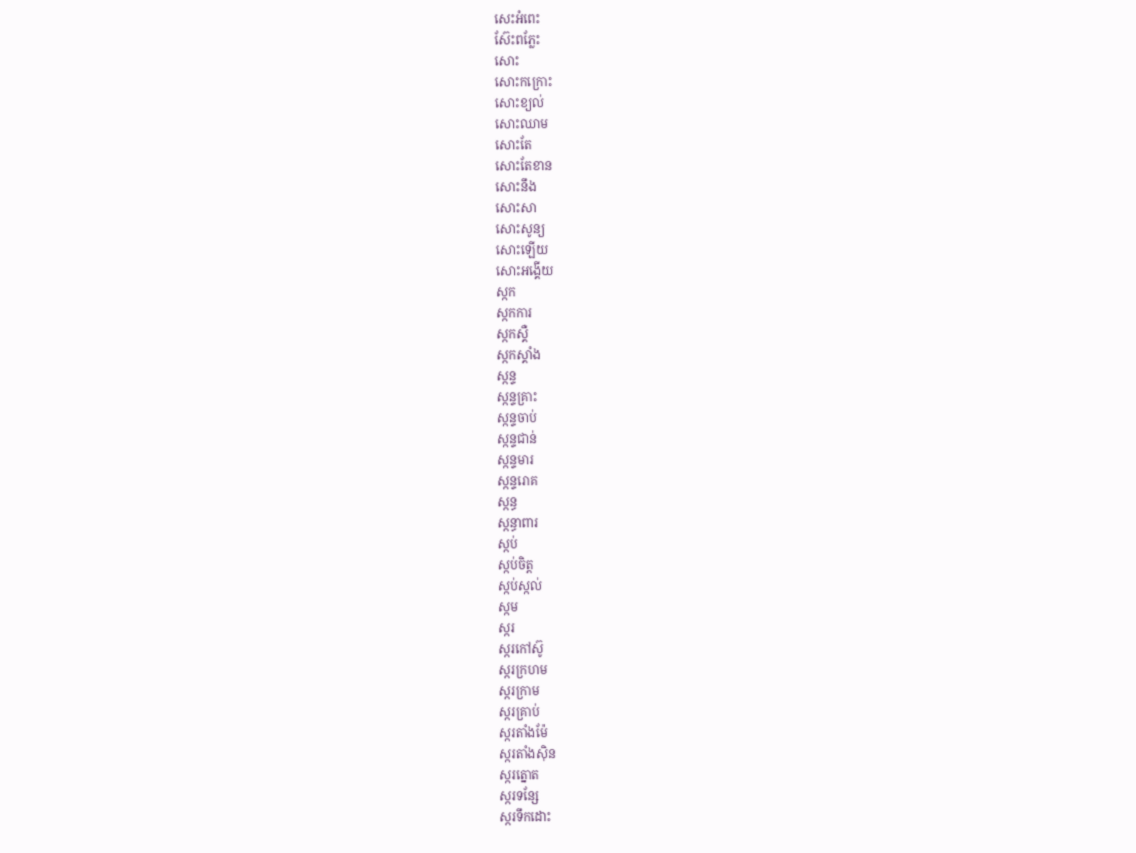សេះអំពេះ
ស៊ែះពភ្លែះ
សោះ
សោះកក្រោះ
សោះខ្យល់
សោះឈាម
សោះតែ
សោះតែខាន
សោះនឹង
សោះសា
សោះសូន្យ
សោះឡើយ
សោះអង្គើយ
ស្កក
ស្កកការ
ស្កកស្គឺ
ស្កកស្គាំង
ស្កន្ទ
ស្កន្ទគ្រាះ
ស្កន្ទចាប់
ស្កន្ទជាន់
ស្កន្ទមារ
ស្កន្ទរោគ
ស្កន្ធ
ស្កន្ធាពារ
ស្កប់
ស្កប់ចិត្ត
ស្កប់ស្កល់
ស្កម
ស្ករ
ស្ករកៅស៊ូ
ស្ករក្រហម
ស្ករក្រាម
ស្ករគ្រាប់
ស្ករតាំងម៉ែ
ស្ករតាំងស៊ិន
ស្ករត្នោត
ស្ករទន្សែ
ស្ករទឹកដោះ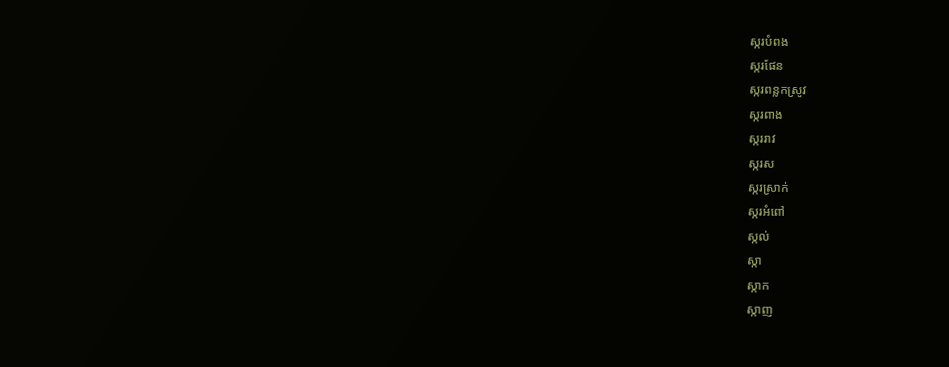ស្ករបំពង
ស្ករផែន
ស្ករពន្លកស្រូវ
ស្ករពាង
ស្កររាវ
ស្ករស
ស្ករស្រាក់
ស្ករអំពៅ
ស្កល់
ស្កា
ស្កាក
ស្កាញ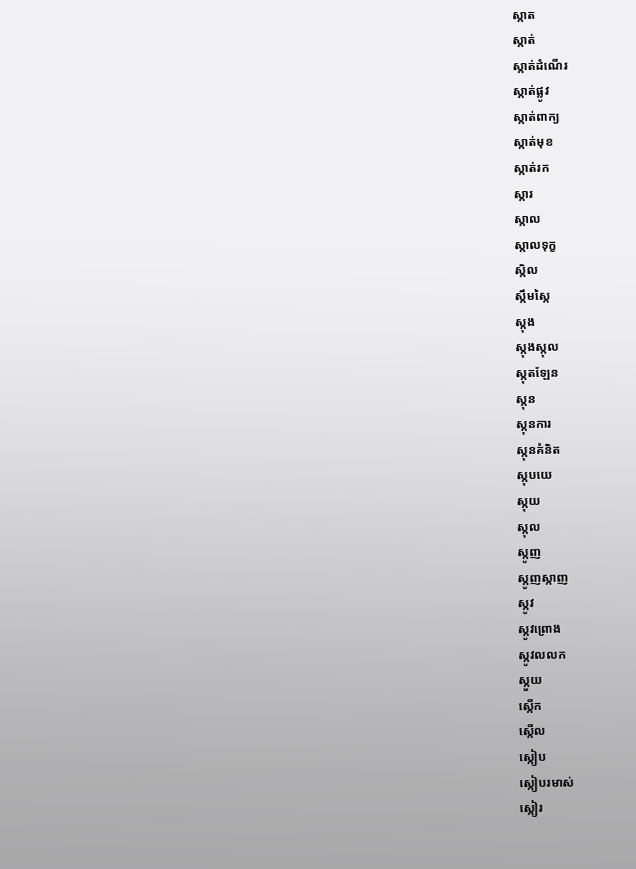ស្កាត
ស្កាត់
ស្កាត់ដំណើរ
ស្កាត់ផ្លូវ
ស្កាត់ពាក្យ
ស្កាត់មុខ
ស្កាត់រក
ស្ការ
ស្កាល
ស្កាលទុក្ខ
ស្កិល
ស្កឹមស្កៃ
ស្កុង
ស្កុងស្កុល
ស្កុតឡែន
ស្កុន
ស្កុនការ
ស្កុនគំនិត
ស្កុបយេ
ស្កុយ
ស្កុល
ស្កូញ
ស្កូញស្កាញ
ស្កូវ
ស្កូវព្រោង
ស្កូវលលក
ស្កួយ
ស្កើក
ស្កើល
ស្កៀប
ស្កៀបរមាស់
ស្កៀរ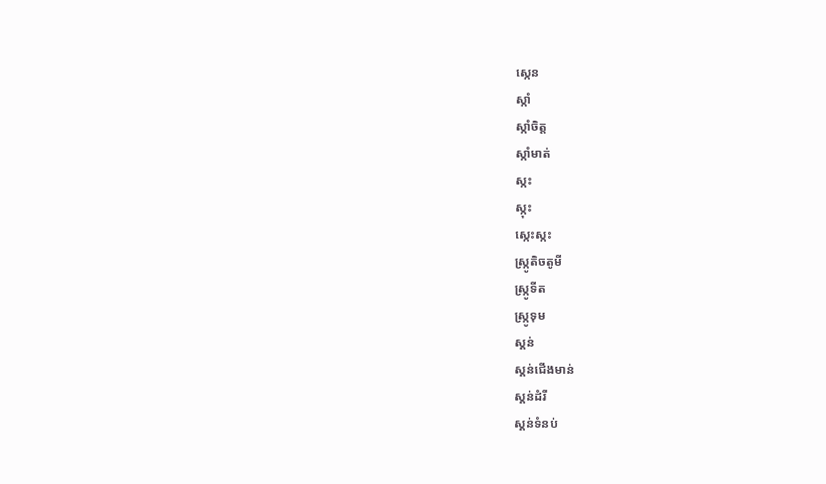ស្កេន
ស្កាំ
ស្កាំចិត្ត
ស្កាំមាត់
ស្កះ
ស្កុះ
ស្កេះស្កះ
ស្ក្រូតិចតូមី
ស្ក្រូទីត
ស្ក្រូទុម
ស្គន់
ស្គន់ជើងមាន់
ស្គន់ដំរី
ស្គន់ទំនប់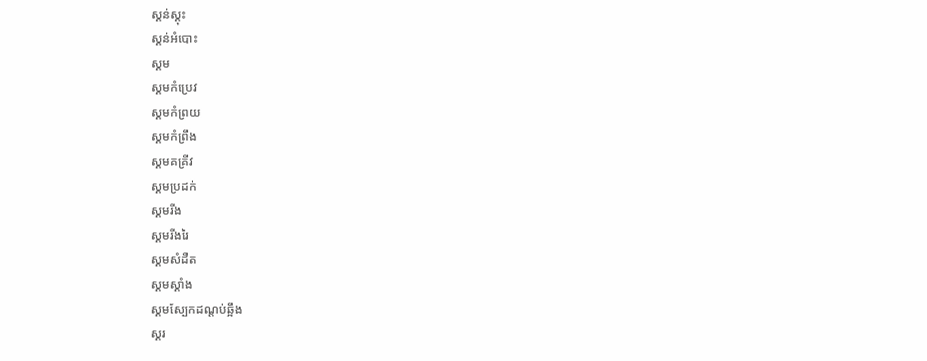ស្គន់ស្គុះ
ស្គន់អំបោះ
ស្គម
ស្គមកំប្រេវ
ស្គមកំព្រយ
ស្គមកំព្រឹង
ស្គមគគ្រីវ
ស្គមប្រដក់
ស្គមរីង
ស្គមរីងរៃ
ស្គមសំដឺត
ស្គមស្គាំង
ស្គមស្បែកដណ្ដប់ឆ្អឹង
ស្គរ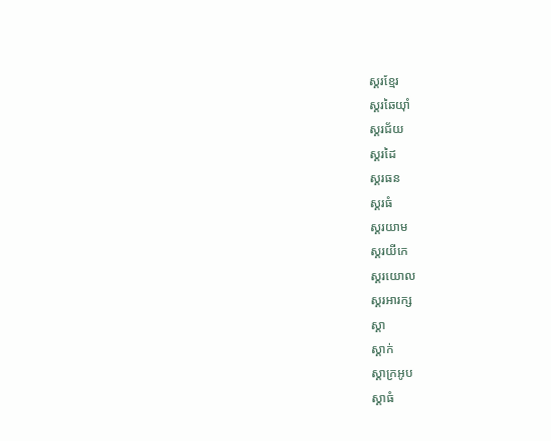ស្គរខ្មែរ
ស្គរឆៃយ៉ាំ
ស្គរជ័យ
ស្គរដៃ
ស្គរធន
ស្គរធំ
ស្គរយាម
ស្គរយីកេ
ស្គរយោល
ស្គរអារក្ស
ស្គា
ស្គាក់
ស្គាក្រអូប
ស្គាធំ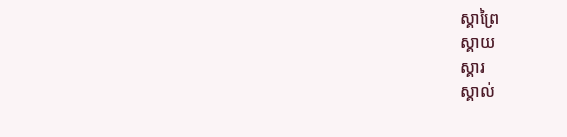ស្គាព្រៃ
ស្គាយ
ស្គារ
ស្គាល់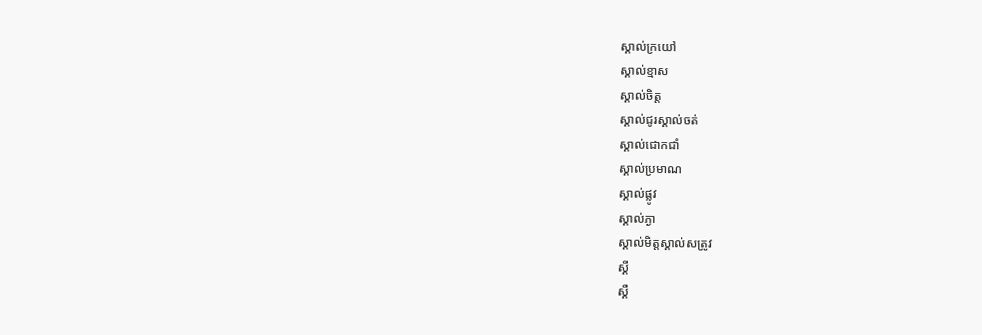ស្គាល់ក្រយៅ
ស្គាល់ខ្មាស
ស្គាល់ចិត្ត
ស្គាល់ជូរស្គាល់ចត់
ស្គាល់ជោកជាំ
ស្គាល់ប្រមាណ
ស្គាល់ផ្លូវ
ស្គាល់ភ្ងា
ស្គាល់មិត្តស្គាល់សត្រូវ
ស្គី
ស្គឺ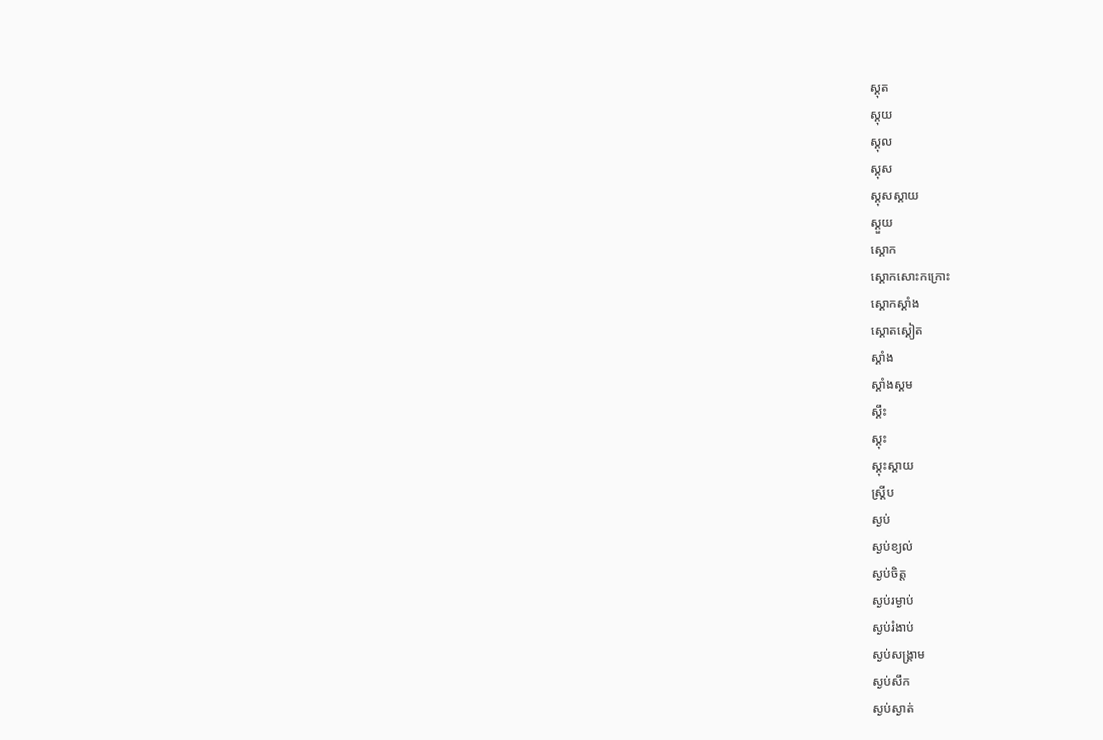ស្គុត
ស្គុយ
ស្គុល
ស្គុស
ស្គុសស្គាយ
ស្គួយ
ស្គោក
ស្គោកសោះកក្រោះ
ស្គោកស្គាំង
ស្គោតស្គៀត
ស្គាំង
ស្គាំងស្គម
ស្គឹះ
ស្គុះ
ស្គុះស្គាយ
ស្គ្រីប
ស្ងប់
ស្ងប់ខ្យល់
ស្ងប់ចិត្ត
ស្ងប់រម្ងាប់
ស្ងប់រំងាប់
ស្ងប់សង្គ្រាម
ស្ងប់សឹក
ស្ងប់ស្ងាត់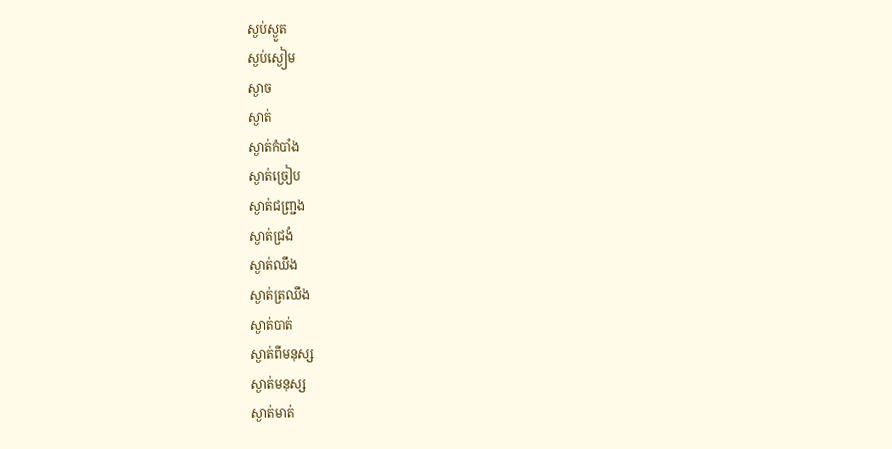ស្ងប់ស្ងួត
ស្ងប់ស្ងៀម
ស្ងាច
ស្ងាត់
ស្ងាត់កំបាំង
ស្ងាត់ច្រៀប
ស្ងាត់ជញ្ជ្រង
ស្ងាត់ជ្រងំ
ស្ងាត់ឈឹង
ស្ងាត់ត្រឈឹង
ស្ងាត់បាត់
ស្ងាត់ពីមនុស្ស
ស្ងាត់មនុស្ស
ស្ងាត់មាត់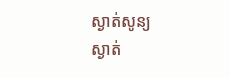ស្ងាត់សូន្យ
ស្ងាត់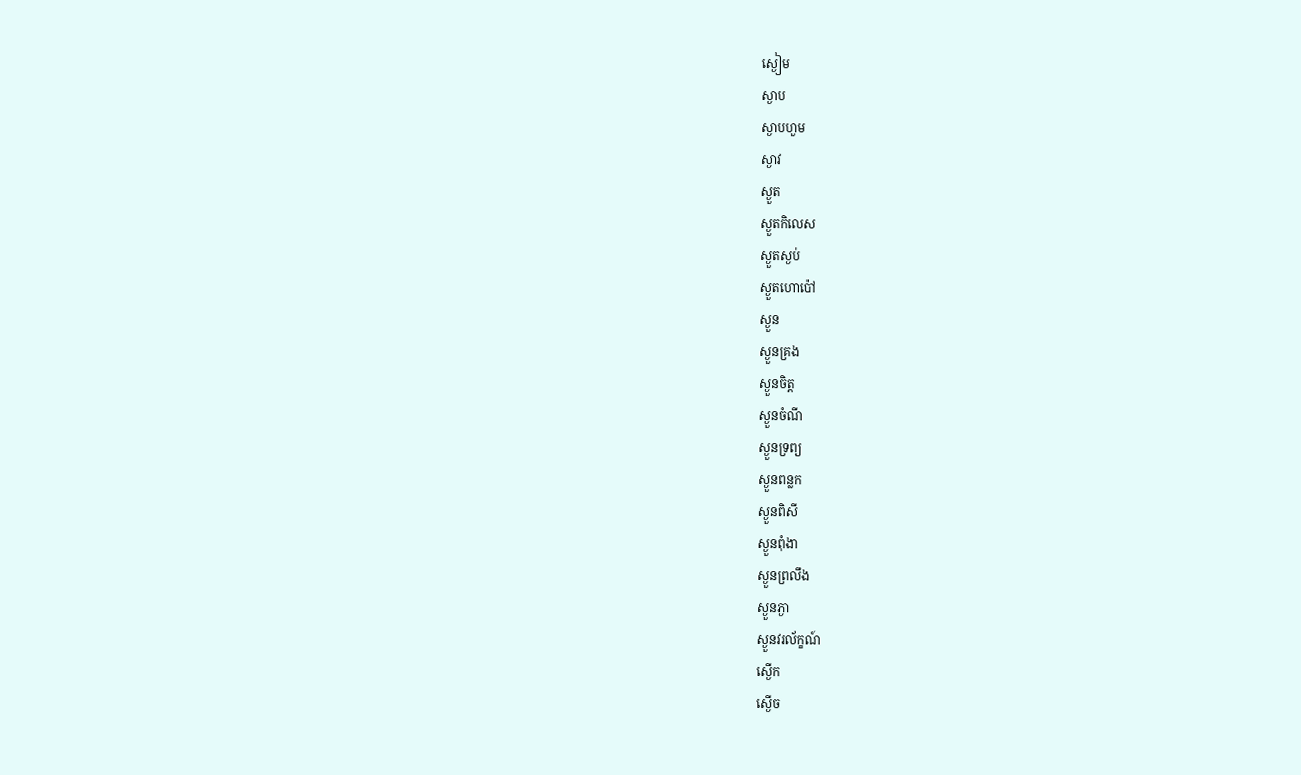ស្ងៀម
ស្ងាប
ស្ងាបហួម
ស្ងាវ
ស្ងួត
ស្ងួតកិលេស
ស្ងួតស្ងប់
ស្ងួតហោប៉ៅ
ស្ងួន
ស្ងួនគ្រង
ស្ងួនចិត្ត
ស្ងួនចំណី
ស្ងួនទ្រព្យ
ស្ងួនពន្លក
ស្ងួនពិសី
ស្ងួនពុំងា
ស្ងួនព្រលឹង
ស្ងួនភ្ងា
ស្ងួនវរល័ក្ខណ៍
ស្ងើក
ស្ងើច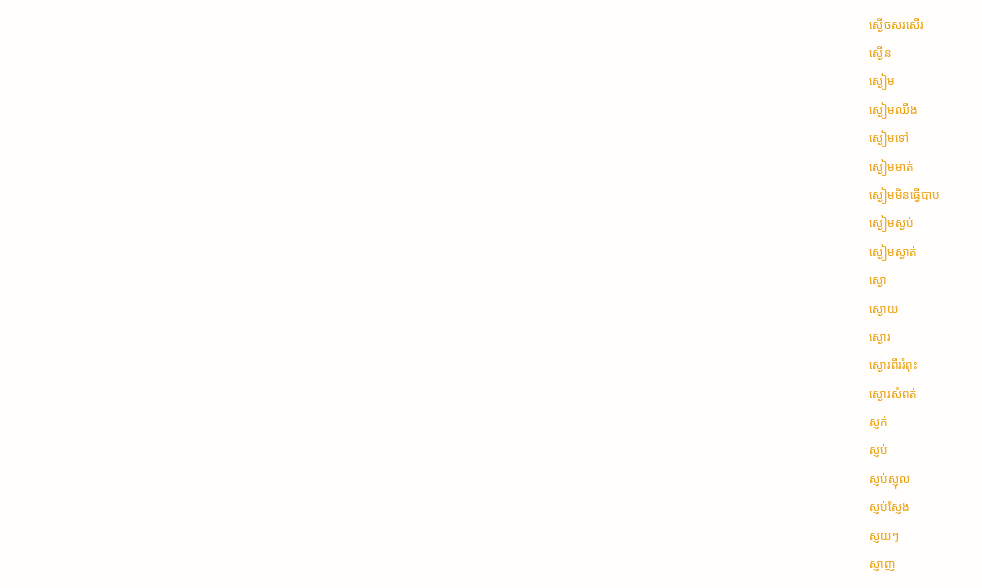ស្ងើចសរសើរ
ស្ងើន
ស្ងៀម
ស្ងៀមឈឹង
ស្ងៀមទៅ
ស្ងៀមមាត់
ស្ងៀមមិនធ្វើបាប
ស្ងៀមស្ងប់
ស្ងៀមស្ងាត់
ស្ងោ
ស្ងោយ
ស្ងោរ
ស្ងោរពីររំពុះ
ស្ងោរសំពត់
ស្ញក់
ស្ញប់
ស្ញប់ស្ញុល
ស្ញប់ស្ញែង
ស្ញយៗ
ស្ញាញ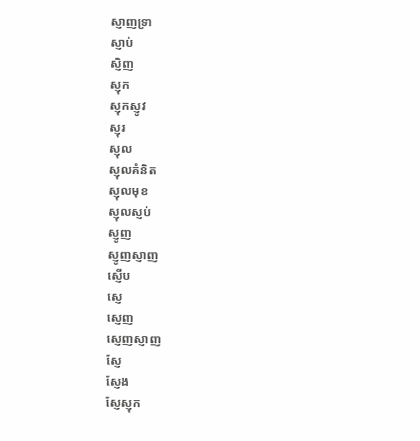ស្ញាញទ្រា
ស្ញាប់
ស្ញិញ
ស្ញុក
ស្ញុកស្ញូវ
ស្ញុរ
ស្ញុល
ស្ញុលគំនិត
ស្ញុលមុខ
ស្ញុលស្ញប់
ស្ញូញ
ស្ញូញស្ញាញ
ស្ញើប
ស្ញេ
ស្ញេញ
ស្ញេញស្ញាញ
ស្ញែ
ស្ញែង
ស្ញែស្ញុក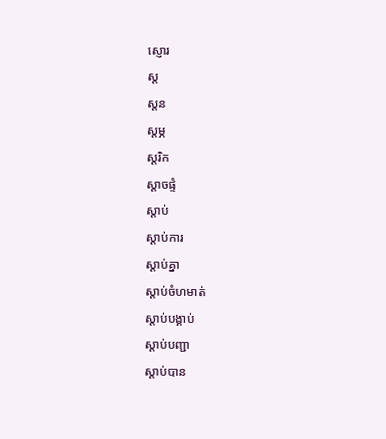ស្ញោរ
ស្ដ
ស្ដន
ស្ដម្ភ
ស្ដរិក
ស្ដាចផ្ទំ
ស្ដាប់
ស្ដាប់ការ
ស្ដាប់គ្នា
ស្ដាប់ចំហមាត់
ស្ដាប់បង្គាប់
ស្ដាប់បញ្ជា
ស្ដាប់បាន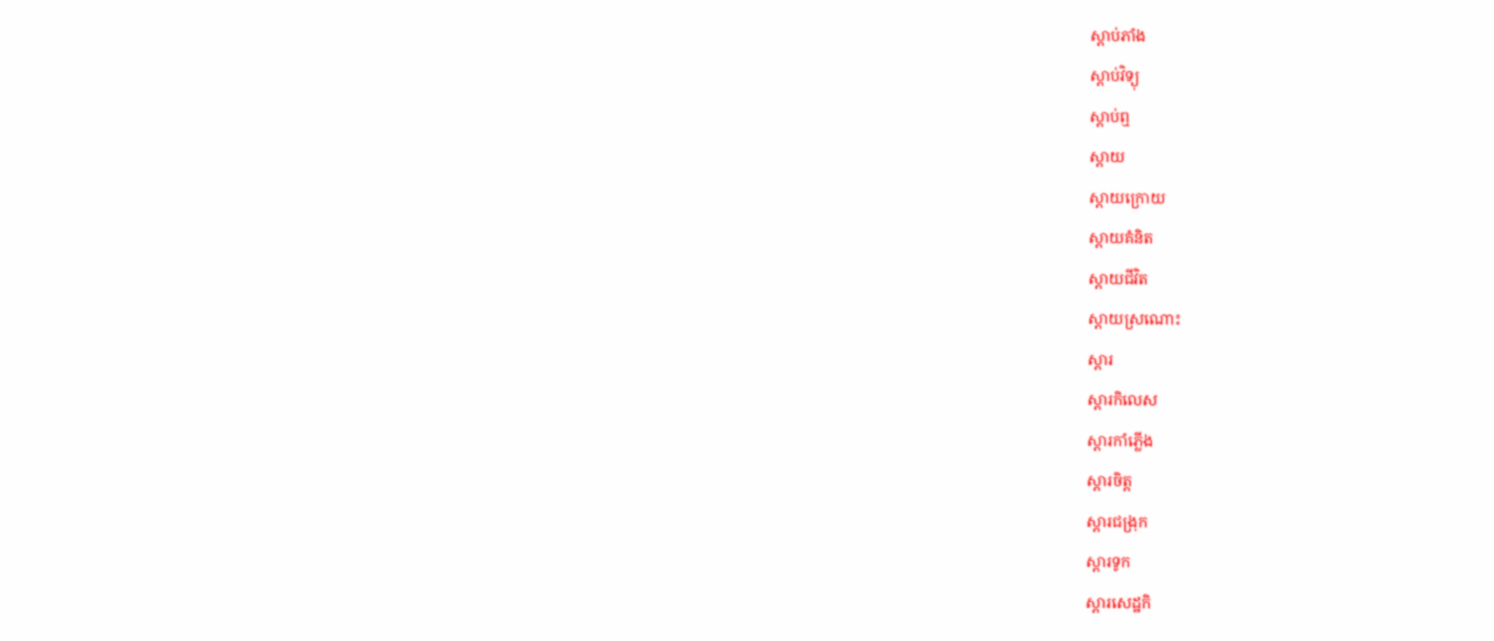ស្ដាប់ភាំង
ស្ដាប់វិទ្យុ
ស្ដាប់ឮ
ស្ដាយ
ស្ដាយក្រោយ
ស្ដាយគំនិត
ស្ដាយជីវិត
ស្ដាយស្រណោះ
ស្ដារ
ស្ដារកិលេស
ស្ដារកាំភ្លើង
ស្ដារចិត្ត
ស្ដារជង្រុក
ស្ដារទូក
ស្ដារសេដ្ឋកិ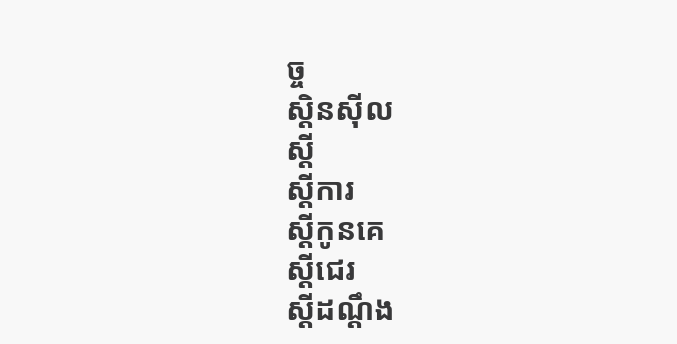ច្ច
ស្ដិនស៊ីល
ស្ដី
ស្ដីការ
ស្ដីកូនគេ
ស្ដីជេរ
ស្ដីដណ្ដឹង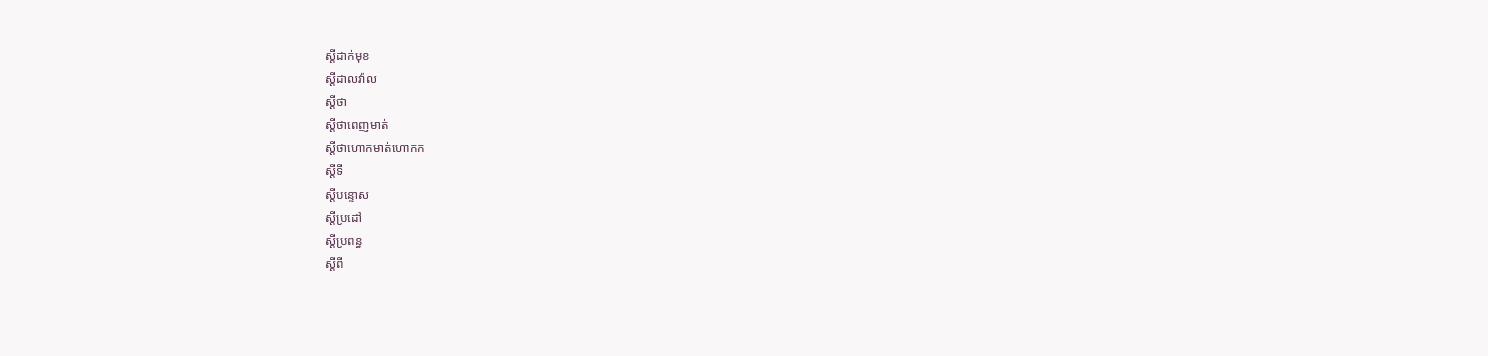ស្ដីដាក់មុខ
ស្ដីដាលវ៉ាល
ស្ដីថា
ស្ដីថាពេញមាត់
ស្ដីថាហោកមាត់ហោកក
ស្ដីទី
ស្ដីបន្ទោស
ស្ដីប្រដៅ
ស្ដីប្រពន្ធ
ស្ដីពី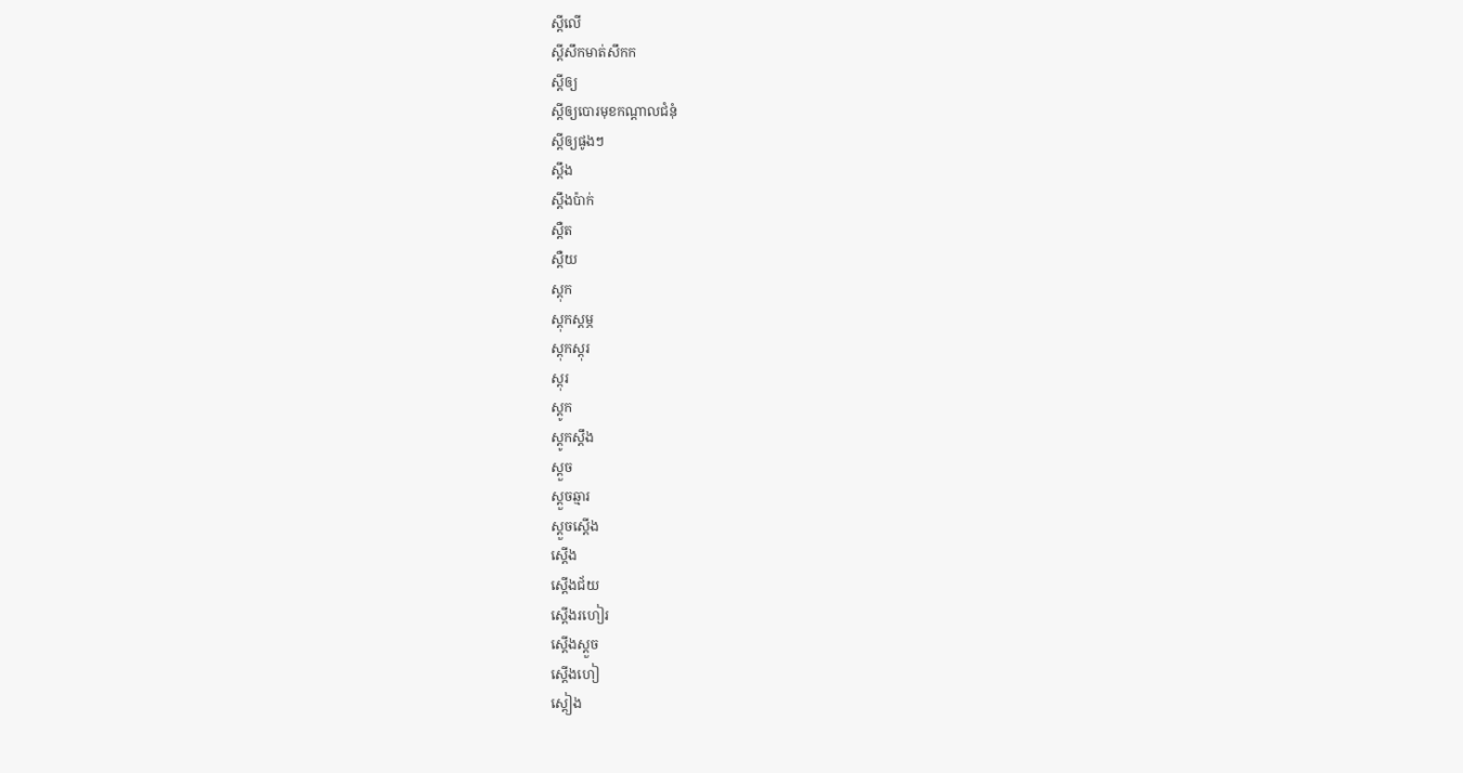ស្ដីលើ
ស្ដីសឹកមាត់សឹកក
ស្ដីឲ្យ
ស្ដីឲ្យបោរមុខកណ្ដាលជំនុំ
ស្ដីឲ្យផូងៗ
ស្ដឹង
ស្ដឹងប៉ាក់
ស្ដឺត
ស្ដឺយ
ស្ដុក
ស្ដុកស្ដម្ភ
ស្ដុកស្ដុរ
ស្ដុរ
ស្ដូក
ស្ដូកស្ដឹង
ស្ដួច
ស្ដួចឆ្មារ
ស្ដួចស្ដើង
ស្ដើង
ស្ដើងជ័យ
ស្ដើងរហៀរ
ស្ដើងស្ដួច
ស្ដើងហៀ
ស្ដៀង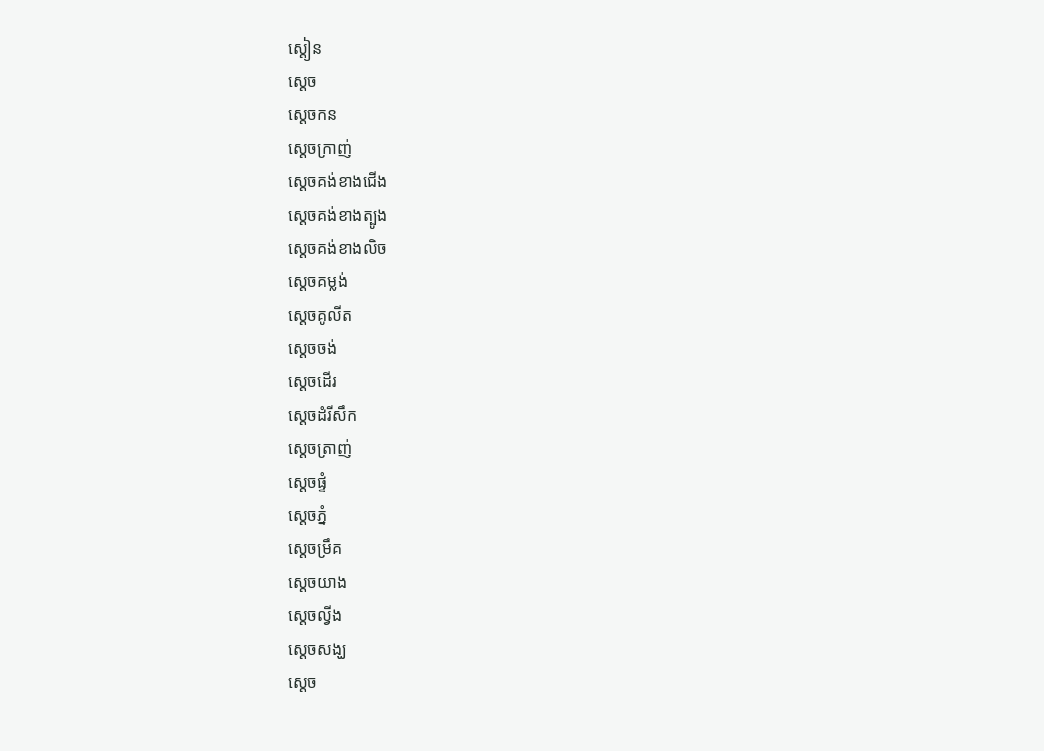ស្ដៀន
ស្ដេច
ស្ដេចកន
ស្ដេចក្រាញ់
ស្ដេចគង់ខាងជើង
ស្ដេចគង់ខាងត្បូង
ស្ដេចគង់ខាងលិច
ស្ដេចគម្លង់
ស្ដេចគូលីត
ស្ដេចចង់
ស្ដេចដើរ
ស្ដេចដំរីសឹក
ស្ដេចត្រាញ់
ស្ដេចផ្ទំ
ស្ដេចភ្នំ
ស្ដេចម្រឹគ
ស្ដេចយាង
ស្ដេចល្វីង
ស្ដេចសង្ឃ
ស្ដេច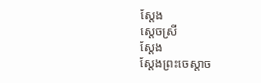ស្ដែង
ស្ដេចស្រី
ស្ដែង
ស្ដែងព្រះចេស្ដាច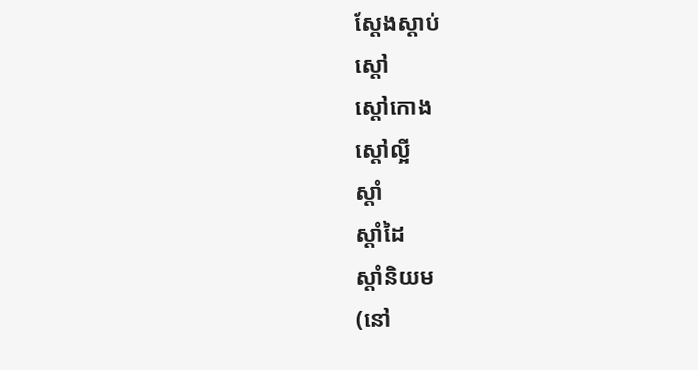ស្ដែងស្ដាប់
ស្ដៅ
ស្ដៅកោង
ស្ដៅល្អី
ស្ដាំ
ស្ដាំដៃ
ស្ដាំនិយម
(នៅ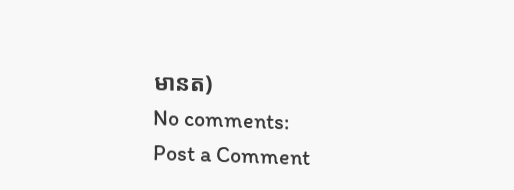មានត)
No comments:
Post a Comment